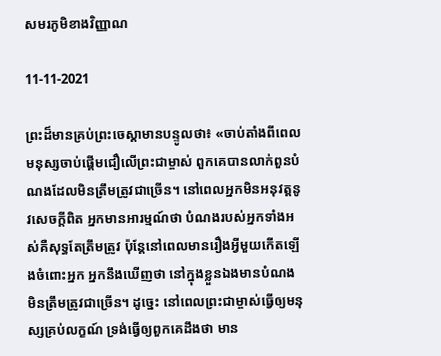សមរភូមិខាងវិញ្ញាណ

11-11-2021

ព្រះដ៏មានគ្រប់ព្រះចេស្ដាមានបន្ទូលថា៖ «ចាប់តាំងពីពេលមនុស្សចាប់ផ្ដើមជឿលើព្រះជាម្ចាស់ ពួកគេបានលាក់ពួនបំណងដែលមិនត្រឹមត្រូវជាច្រើន។ នៅពេលអ្នកមិនអនុវត្តនូវសេចក្ដីពិត អ្នកមានអារម្មណ៍ថា បំណងរបស់អ្នកទាំងអស់គឺសុទ្ធតែត្រឹមត្រូវ ប៉ុន្តែនៅពេលមានរឿងអ្វីមួយកើតឡើងចំពោះអ្នក អ្នកនឹងឃើញថា នៅក្នុងខ្លួនឯងមានបំណងមិនត្រឹមត្រូវជាច្រើន។ ដូច្នេះ នៅពេលព្រះជាម្ចាស់ធ្វើឲ្យមនុស្សគ្រប់លក្ខណ៍ ទ្រង់ធ្វើឲ្យពួកគេដឹងថា មាន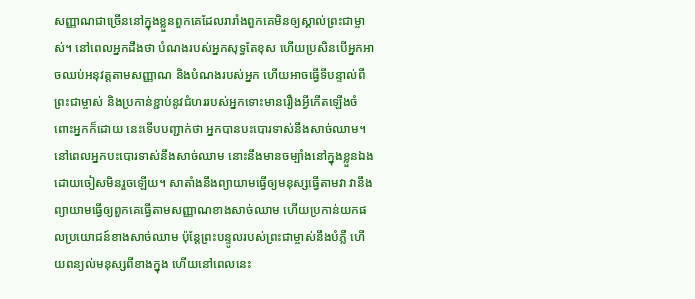សញ្ញាណជាច្រើននៅក្នុងខ្លួនពួកគេដែលរារាំងពួកគេមិនឲ្យស្គាល់ព្រះជាម្ចាស់។ នៅពេលអ្នកដឹងថា បំណងរបស់អ្នកសុទ្ធតែខុស ហើយប្រសិនបើអ្នកអាចឈប់អនុវត្តតាមសញ្ញាណ និងបំណងរបស់អ្នក ហើយអាចធ្វើទីបន្ទាល់ពីព្រះជាម្ចាស់ និងប្រកាន់ខ្ជាប់នូវជំហររបស់អ្នកទោះមានរឿងអ្វីកើតឡើងចំពោះអ្នកក៏ដោយ នេះទើបបញ្ជាក់ថា អ្នកបានបះបោរទាស់នឹងសាច់ឈាម។ នៅពេលអ្នកបះបោរទាស់នឹងសាច់ឈាម នោះនឹងមានចម្បាំងនៅក្នុងខ្លួនឯងដោយចៀសមិនរួចឡើយ។ សាតាំងនឹងព្យាយាមធ្វើឲ្យមនុស្សធ្វើតាមវា វានឹងព្យាយាមធ្វើឲ្យពួកគេធ្វើតាមសញ្ញាណខាងសាច់ឈាម ហើយប្រកាន់យកផលប្រយោជន៍ខាងសាច់ឈាម ប៉ុន្តែព្រះបន្ទូលរបស់ព្រះជាម្ចាស់នឹងបំភ្លឺ ហើយពន្យល់មនុស្សពីខាងក្នុង ហើយនៅពេលនេះ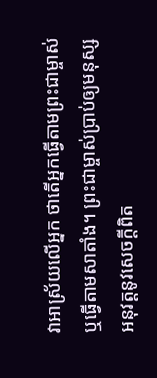វាអាស្រ័យលើអ្នក ថាតើអ្នកធ្វើតាមព្រះជាម្ចាស់ ឬធ្វើតាមសាតាំង។ ព្រះជាម្ចាស់ប្រាប់ឲ្យមនុស្សអនុវត្តនូវសេចក្ដីពិត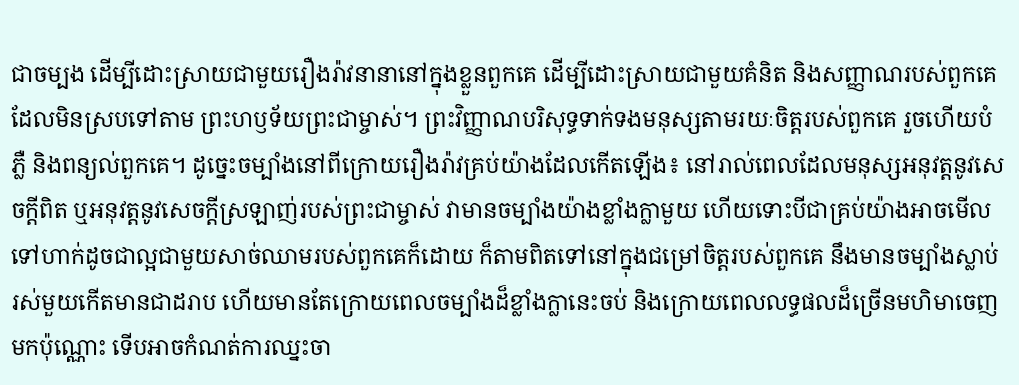ជាចម្បង ដើម្បីដោះស្រាយជាមួយរឿងរ៉ាវនានានៅក្នុងខ្លួនពួកគេ ដើម្បីដោះស្រាយជាមួយគំនិត និងសញ្ញាណរបស់ពួកគេ ដែលមិនស្របទៅតាម ព្រះហឫទ័យព្រះជាម្ចាស់។ ព្រះវិញ្ញាណបរិសុទ្ធទាក់ទងមនុស្សតាមរយៈចិត្តរបស់ពួកគេ រួចហើយបំភ្លឺ និងពន្យល់ពួកគេ។ ដូច្នេះចម្បាំងនៅពីក្រោយរឿងរ៉ាវគ្រប់យ៉ាងដែលកើតឡើង៖ នៅរាល់ពេលដែលមនុស្សអនុវត្តនូវសេចក្តីពិត ឬអនុវត្តនូវសេចក្តីស្រឡាញ់របស់ព្រះជាម្ចាស់ វាមានចម្បាំងយ៉ាងខ្លាំងក្លាមួយ ហើយទោះបីជាគ្រប់យ៉ាងអាចមើលទៅហាក់ដូចជាល្អជាមួយសាច់ឈាមរបស់ពួកគេក៏ដោយ ក៏តាមពិតទៅនៅក្នុងជម្រៅចិត្តរបស់ពួកគេ នឹងមានចម្បាំងស្លាប់រស់មួយកើតមានជាដរាប ហើយមានតែក្រោយពេលចម្បាំងដ៏ខ្លាំងក្លានេះចប់ និងក្រោយពេលលទ្ធផលដ៏ច្រើនមហិមាចេញមកប៉ុណ្ណោះ ទើបអាចកំណត់ការឈ្នះចា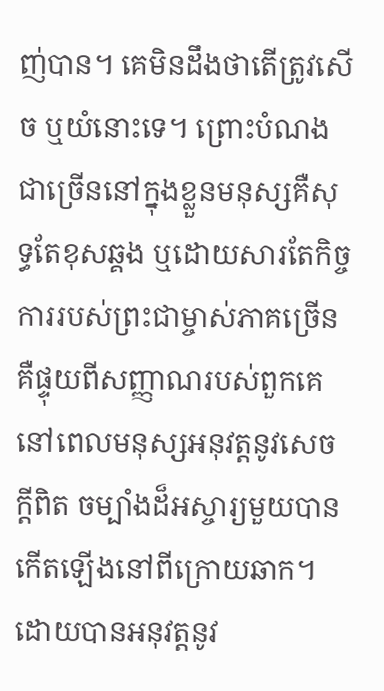ញ់បាន។ គេមិនដឹងថាតើត្រូវសើច ឬយំនោះទេ។ ព្រោះបំណងជាច្រើននៅក្នុងខ្លួនមនុស្សគឺសុទ្ធតែខុសឆ្គង ឬដោយសារតែកិច្ចការរបស់ព្រះជាម្ចាស់ភាគច្រើនគឺផ្ទុយពីសញ្ញាណរបស់ពួកគេ នៅពេលមនុស្សអនុវត្តនូវសេចក្តីពិត ចម្បាំងដ៏អស្ចារ្យមួយបានកើតឡើងនៅពីក្រោយឆាក។ ដោយបានអនុវត្តនូវ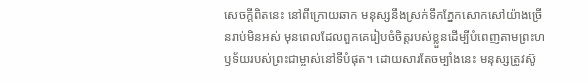សេចក្ដីពិតនេះ នៅពីក្រោយឆាក មនុស្សនឹងស្រក់ទឹកភ្នែកសោកសៅយ៉ាងច្រើនរាប់មិនអស់ មុនពេលដែលពួកគេរៀបចំចិត្តរបស់ខ្លួនដើម្បីបំពេញតាមព្រះហឫទ័យរបស់ព្រះជាម្ចាស់នៅទីបំផុត។ ដោយសារតែចម្បាំងនេះ មនុស្សត្រូវស៊ូ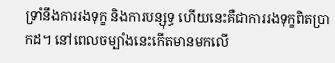ទ្រាំនឹងការរងទុក្ខ និងការបន្សុទ្ធ ហើយនេះគឺជាការរងទុក្ខពិតប្រាកដ។ នៅពេលចម្បាំងនេះកើតមានមកលើ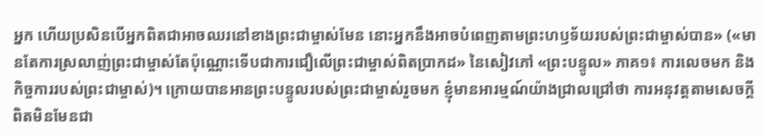អ្នក ហើយប្រសិនបើអ្នកពិតជាអាចឈរនៅខាងព្រះជាម្ចាស់មែន នោះអ្នកនឹងអាចបំពេញតាមព្រះហឫទ័យរបស់ព្រះជាម្ចាស់បាន» («មានតែការស្រលាញ់ព្រះជាម្ចាស់តែប៉ុណ្ណោះទើបជាការជឿលើព្រះជាម្ចាស់ពិតប្រាកដ» នៃសៀវភៅ «ព្រះបន្ទូល» ភាគ១៖ ការលេចមក និងកិច្ចការរបស់ព្រះជាម្ចាស់)។ ក្រោយបានអានព្រះបន្ទូលរបស់ព្រះជាម្ចាស់រួចមក ខ្ញុំមានអារម្មណ៍យ៉ាងជ្រាលជ្រៅថា ការអនុវត្តតាមសេចក្តីពិតមិនមែនជា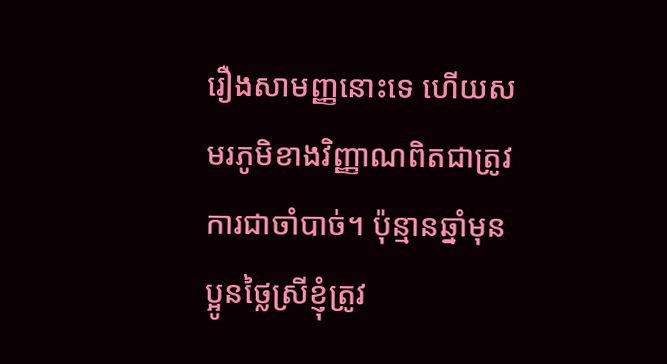រឿងសាមញ្ញនោះទេ ហើយសមរភូមិខាងវិញ្ញាណពិតជាត្រូវការជាចាំបាច់។ ប៉ុន្មានឆ្នាំមុន ប្អូនថ្លៃស្រីខ្ញុំត្រូវ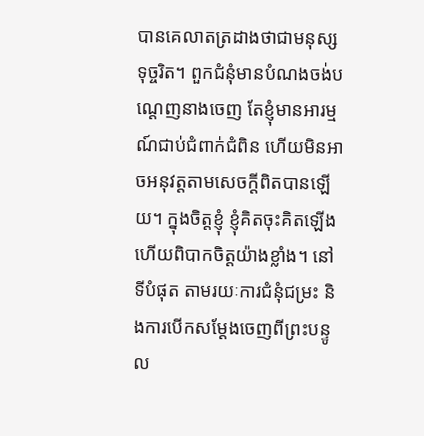បានគេលាតត្រដាងថាជាមនុស្សទុច្ចរិត។ ពួកជំនុំមានបំណងចង់បណ្ដេញនាងចេញ តែខ្ញុំមានអារម្មណ៍ជាប់ជំពាក់ជំពិន ហើយមិនអាចអនុវត្តតាមសេចក្តីពិតបានឡើយ។ ក្នុងចិត្តខ្ញុំ ខ្ញុំគិតចុះគិតឡើង ហើយពិបាកចិត្តយ៉ាងខ្លាំង។ នៅទីបំផុត តាមរយៈការជំនុំជម្រះ និងការបើកសម្ដែងចេញពីព្រះបន្ទូល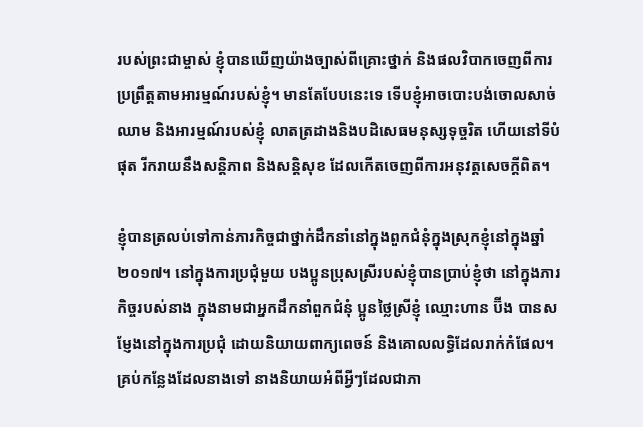របស់ព្រះជាម្ចាស់ ខ្ញុំបានឃើញយ៉ាងច្បាស់ពីគ្រោះថ្នាក់ និងផលវិបាកចេញពីការប្រព្រឹត្តតាមអារម្មណ៍របស់ខ្ញុំ។ មានតែបែបនេះទេ ទើបខ្ញុំអាចបោះបង់ចោលសាច់ឈាម និងអារម្មណ៍របស់ខ្ញុំ លាតត្រដាងនិងបដិសេធមនុស្សទុច្ចរិត ហើយនៅទីបំផុត រីករាយនឹងសន្ដិភាព និងសន្ដិសុខ ដែលកើតចេញពីការអនុវត្តសេចក្តីពិត។

ខ្ញុំបានត្រលប់ទៅកាន់ភារកិច្ចជាថ្នាក់ដឹកនាំនៅក្នុងពួកជំនុំក្នុងស្រុកខ្ញុំនៅក្នុងឆ្នាំ២០១៧។ នៅក្នុងការប្រជុំមួយ បងប្អូនប្រុសស្រីរបស់ខ្ញុំបានប្រាប់ខ្ញុំថា នៅក្នុងភារកិច្ចរបស់នាង ក្នុងនាមជាអ្នកដឹកនាំពួកជំនុំ ប្អូនថ្លៃស្រីខ្ញុំ ឈ្មោះហាន ប៊ីង បានសម្ញែងនៅក្នុងការប្រជុំ ដោយនិយាយពាក្យពេចន៍ និងគោលលទ្ធិដែលរាក់កំផែល។ គ្រប់កន្លែងដែលនាងទៅ នាងនិយាយអំពីអ្វីៗដែលជាភា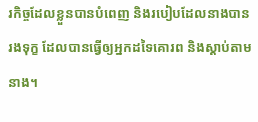រកិច្ចដែលខ្លួនបានបំពេញ និងរបៀបដែលនាងបានរងទុក្ខ ដែលបានធ្វើឲ្យអ្នកដទៃគោរព និងស្ដាប់តាមនាង។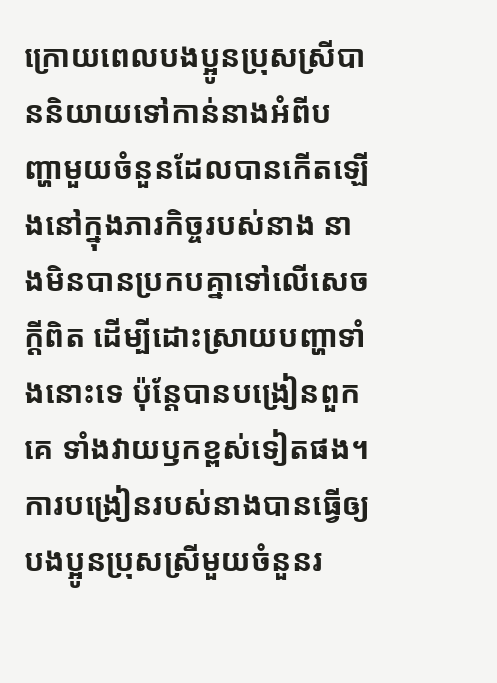ក្រោយពេលបងប្អូនប្រុសស្រីបាននិយាយទៅកាន់នាងអំពីបញ្ហាមួយចំនួនដែលបានកើតឡើងនៅក្នុងភារកិច្ចរបស់នាង នាងមិនបានប្រកបគ្នាទៅលើសេចក្តីពិត ដើម្បីដោះស្រាយបញ្ហាទាំងនោះទេ ប៉ុន្តែបានបង្រៀនពួកគេ ទាំងវាយឫកខ្ពស់ទៀតផង។ ការបង្រៀនរបស់នាងបានធ្វើឲ្យបងប្អូនប្រុសស្រីមួយចំនួនរ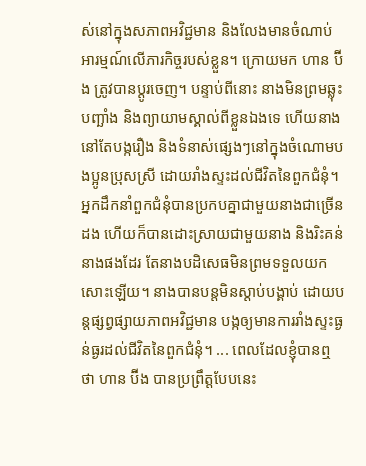ស់នៅក្នុងសភាពអវិជ្ជមាន និងលែងមានចំណាប់អារម្មណ៍លើភារកិច្ចរបស់ខ្លួន។ ក្រោយមក ហាន ប៊ីង ត្រូវបានប្ដូរចេញ។ បន្ទាប់ពីនោះ នាងមិនព្រមឆ្លុះបញ្ឆាំង និងព្យាយាមស្គាល់ពីខ្លួនឯងទេ ហើយនាងនៅតែបង្ករឿង និងទំនាស់ផ្សេងៗនៅក្នុងចំណោមបងប្អូនប្រុសស្រី ដោយរាំងស្ទះដល់ជីវិតនៃពួកជំនុំ។ អ្នកដឹកនាំពួកជំនុំបានប្រកបគ្នាជាមួយនាងជាច្រើនដង ហើយក៏បានដោះស្រាយជាមួយនាង និងរិះគន់នាងផងដែរ តែនាងបដិសេធមិនព្រមទទួលយកសោះឡើយ។ នាងបានបន្តមិនស្ដាប់បង្គាប់ ដោយបន្តផ្សព្វផ្សាយភាពអវិជ្ជមាន បង្កឲ្យមានការរាំងស្ទះធ្ងន់ធ្ងរដល់ជីវិតនៃពួកជំនុំ។ ... ពេលដែលខ្ញុំបានឮថា ហាន ប៊ីង បានប្រព្រឹត្តបែបនេះ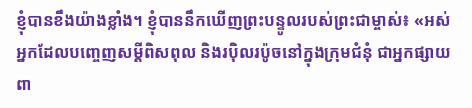ខ្ញុំបានខឹងយ៉ាងខ្លាំង។ ខ្ញុំបាននឹកឃើញព្រះបន្ទូលរបស់ព្រះជាម្ចាស់៖ «អស់អ្នកដែលបញ្ចេញសម្ដីពិសពុល និងរប៉ិលរប៉ូចនៅក្នុងក្រុមជំនុំ ជាអ្នកផ្សាយពា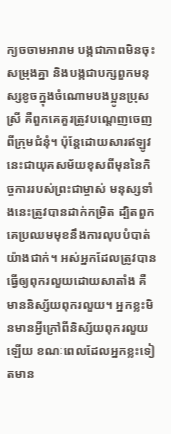ក្យចចាមអារាម បង្កជាភាពមិនចុះសម្រុងគ្នា និងបង្កជាបក្សពួកមនុស្សខូចក្នុងចំណោមបងប្អូនប្រុសស្រី គឺពួកគេគួរត្រូវបណ្តេញចេញពីក្រុមជំនុំ។ ប៉ុន្ដែដោយសារឥឡូវនេះជាយុគសម័យខុសពីមុននៃកិច្ចការរបស់ព្រះជាម្ចាស់ មនុស្សទាំងនេះត្រូវបានដាក់កម្រិត ដ្បិតពួកគេប្រឈមមុខនឹងការលុបបំបាត់យ៉ាងជាក់។ អស់អ្នកដែលត្រូវបានធ្វើឲ្យពុករលួយដោយសាតាំង គឺមាននិស្ស័យពុករលួយ។ អ្នកខ្លះមិនមានអ្វីក្រៅពីនិស្ស័យពុករលួយឡើយ ខណៈពេលដែលអ្នកខ្លះទៀតមាន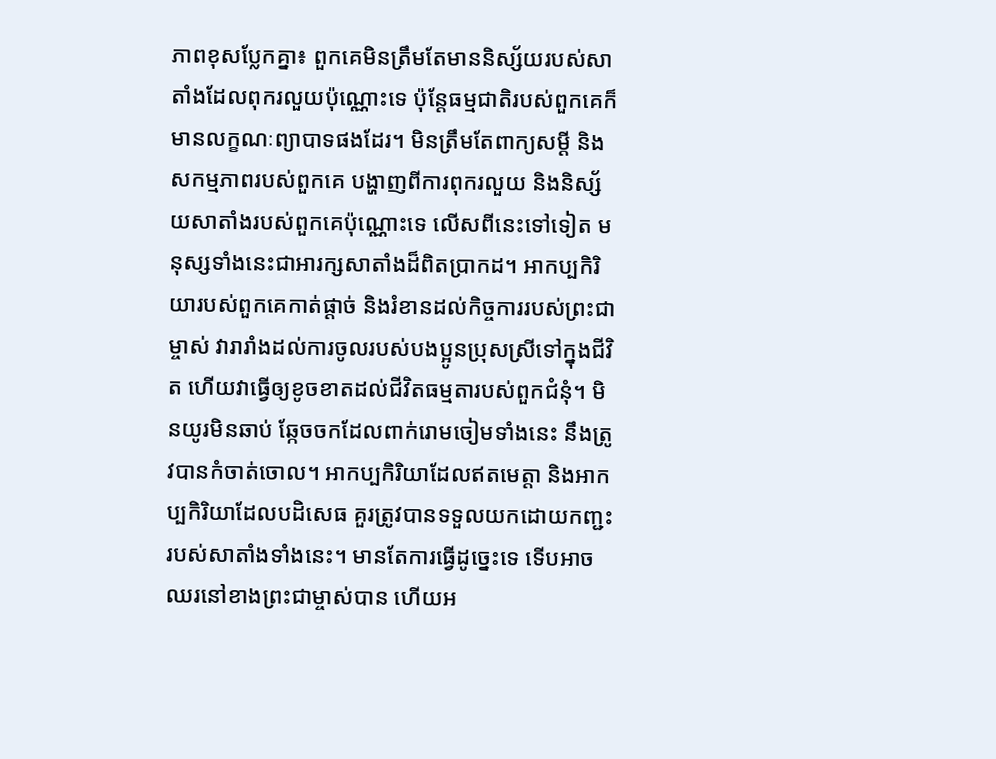ភាពខុសប្លែកគ្នា៖ ពួកគេមិនត្រឹមតែមាននិស្ស័យរបស់សាតាំងដែលពុករលួយប៉ុណ្ណោះទេ ប៉ុន្តែធម្មជាតិរបស់ពួកគេក៏មានលក្ខណៈព្យាបាទផងដែរ។ មិនត្រឹមតែពាក្យសម្ដី និងសកម្មភាពរបស់ពួកគេ បង្ហាញពីការពុករលួយ និងនិស្ស័យសាតាំងរបស់ពួកគេប៉ុណ្ណោះទេ លើសពីនេះទៅទៀត មនុស្សទាំងនេះជាអារក្សសាតាំងដ៏ពិតប្រាកដ។ អាកប្បកិរិយារបស់ពួកគេកាត់ផ្ដាច់ និងរំខានដល់កិច្ចការរបស់ព្រះជាម្ចាស់ វារារាំងដល់ការចូលរបស់បងប្អូនប្រុសស្រីទៅក្នុងជីវិត ហើយវាធ្វើឲ្យខូចខាតដល់ជីវិតធម្មតារបស់ពួកជំនុំ។ មិនយូរមិនឆាប់ ឆ្កែចចកដែលពាក់រោមចៀមទាំងនេះ នឹងត្រូវបានកំចាត់ចោល។ អាកប្បកិរិយាដែលឥតមេត្តា និងអាកប្បកិរិយាដែលបដិសេធ គួរត្រូវបានទទួលយកដោយកញ្ជះរបស់សាតាំងទាំងនេះ។ មានតែការធ្វើដូច្នេះទេ ទើបអាចឈរនៅខាងព្រះជាម្ចាស់បាន ហើយអ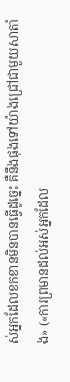ស់អ្នកដែលខកខានមិនបានធ្វើដូចេ្នះ គឺនឹងផុងទៅយ៉ាងជ្រៅជាមួយសាតាំង» («ការព្រមានដល់អស់អ្នកដែល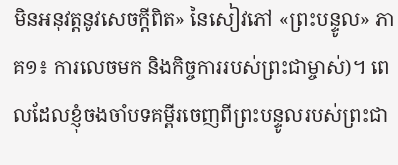មិនអនុវត្តនូវសេចក្តីពិត» នៃសៀវភៅ «ព្រះបន្ទូល» ភាគ១៖ ការលេចមក និងកិច្ចការរបស់ព្រះជាម្ចាស់)។ ពេលដែលខ្ញុំចងចាំបទគម្ពីរចេញពីព្រះបន្ទូលរបស់ព្រះជា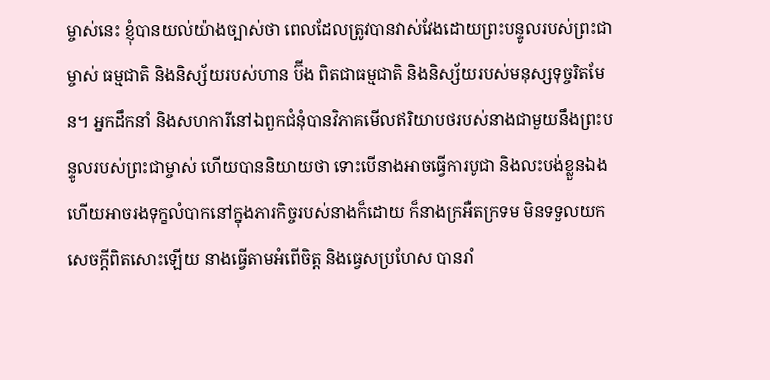ម្ចាស់នេះ ខ្ញុំបានយល់យ៉ាងច្បាស់ថា ពេលដែលត្រូវបានវាស់វែងដោយព្រះបន្ទូលរបស់ព្រះជាម្ចាស់ ធម្មជាតិ និងនិស្ស័យរបស់ហាន ប៊ីង ពិតជាធម្មជាតិ និងនិស្ស័យរបស់មនុស្សទុច្ចរិតមែន។ អ្នកដឹកនាំ និងសហការីនៅឯពួកជំនុំបានវិភាគមើលឥរិយាបថរបស់នាងជាមួយនឹងព្រះបន្ទូលរបស់ព្រះជាម្ចាស់ ហើយបាននិយាយថា ទោះបើនាងអាចធ្វើការបូជា និងលះបង់ខ្លួនឯង ហើយអាចរងទុក្ខលំបាកនៅក្នុងភារកិច្ចរបស់នាងក៏ដោយ ក៏នាងក្រអឺតក្រទម មិនទទួលយកសេចក្តីពិតសោះឡើយ នាងធ្វើតាមអំពើចិត្ត និងធ្វេសប្រហែស បានរាំ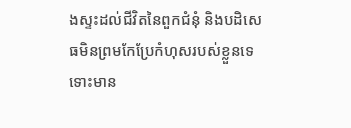ងស្ទះដល់ជីវិតនៃពួកជំនុំ និងបដិសេធមិនព្រមកែប្រែកំហុសរបស់ខ្លួនទេ ទោះមាន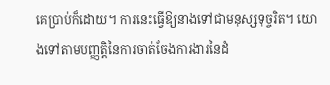គេប្រាប់ក៏ដោយ។ ការនេះធ្វើឱ្យនាងទៅជាមនុស្សទុច្ចរិត។ យោងទៅតាមបញ្ញត្តិនៃការចាត់ចែងការងារនៃដំ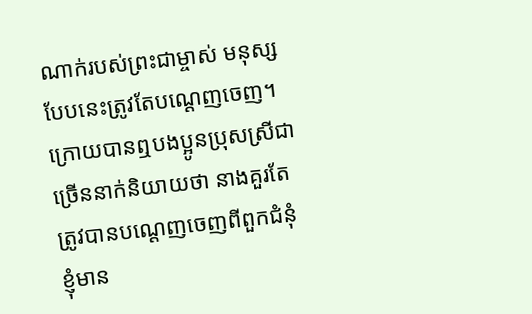ណាក់របស់ព្រះជាម្ចាស់ មនុស្សបែបនេះត្រូវតែបណ្ដេញចេញ។ ក្រោយបានឮបងប្អូនប្រុសស្រីជាច្រើននាក់និយាយថា នាងគួរតែត្រូវបានបណ្ដេញចេញពីពួកជំនុំ ខ្ញុំមាន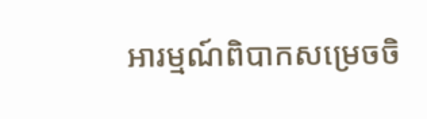អារម្មណ៍ពិបាកសម្រេចចិ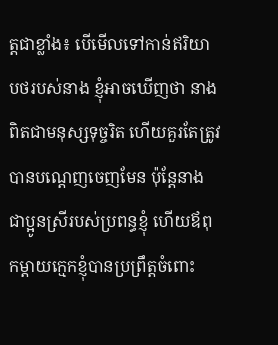ត្តជាខ្លាំង៖ បើមើលទៅកាន់ឥរិយាបថរបស់នាង ខ្ញុំអាចឃើញថា នាងពិតជាមនុស្សទុច្ចរិត ហើយគួរតែត្រូវបានបណ្ដេញចេញមែន ប៉ុន្តែនាងជាប្អូនស្រីរបស់ប្រពន្ធខ្ញុំ ហើយឪពុកម្ដាយក្មេកខ្ញុំបានប្រព្រឹត្តចំពោះ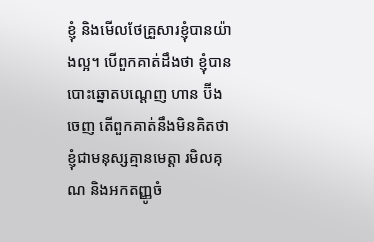ខ្ញុំ និងមើលថែគ្រួសារខ្ញុំបានយ៉ាងល្អ។ បើពួកគាត់ដឹងថា ខ្ញុំបានបោះឆ្នោតបណ្ដេញ ហាន ប៊ីង ចេញ តើពួកគាត់នឹងមិនគិតថា ខ្ញុំជាមនុស្សគ្មានមេត្តា រមិលគុណ និងអកតញ្ញូចំ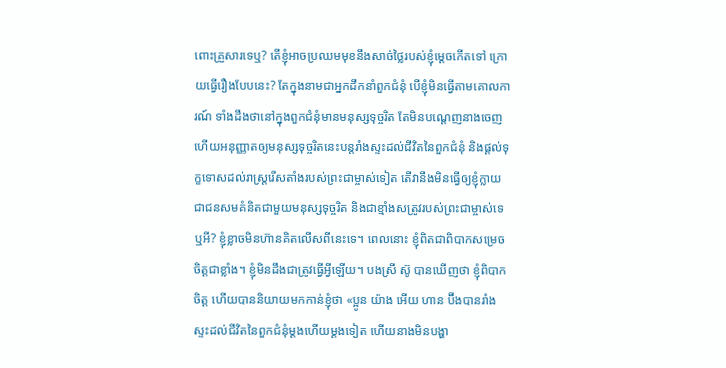ពោះគ្រួសារទេឬ? តើខ្ញុំអាចប្រឈមមុខនឹងសាច់ថ្លៃរបស់ខ្ញុំម្ដេចកើតទៅ ក្រោយធ្វើរឿងបែបនេះ? តែក្នុងនាមជាអ្នកដឹកនាំពួកជំនុំ បើខ្ញុំមិនធ្វើតាមគោលការណ៍ ទាំងដឹងថានៅក្នុងពួកជំនុំមានមនុស្សទុច្ចរិត តែមិនបណ្ដេញនាងចេញ ហើយអនុញ្ញាតឲ្យមនុស្សទុច្ចរិតនេះបន្តរាំងស្ទះដល់ជីវិតនៃពួកជំនុំ និងផ្ដល់ទុក្ខទោសដល់រាស្ត្ររើសតាំងរបស់ព្រះជាម្ចាស់ទៀត តើវានឹងមិនធ្វើឲ្យខ្ញុំក្លាយជាជនសមគំនិតជាមួយមនុស្សទុច្ចរិត និងជាខ្មាំងសត្រូវរបស់ព្រះជាម្ចាស់ទេឬអី? ខ្ញុំខ្លាចមិនហ៊ានគិតលើសពីនេះទេ។ ពេលនោះ ខ្ញុំពិតជាពិបាកសម្រេចចិត្តជាខ្លាំង។ ខ្ញុំមិនដឹងជាត្រូវធ្វើអ្វីឡើយ។ បងស្រី ស៊ូ បានឃើញថា ខ្ញុំពិបាកចិត្ត ហើយបាននិយាយមកកាន់ខ្ញុំថា «ប្អូន យ៉ាង អើយ ហាន ប៊ីងបានរាំងស្ទះដល់ជីវិតនៃពួកជំនុំម្ដងហើយម្ដងទៀត ហើយនាងមិនបង្ហា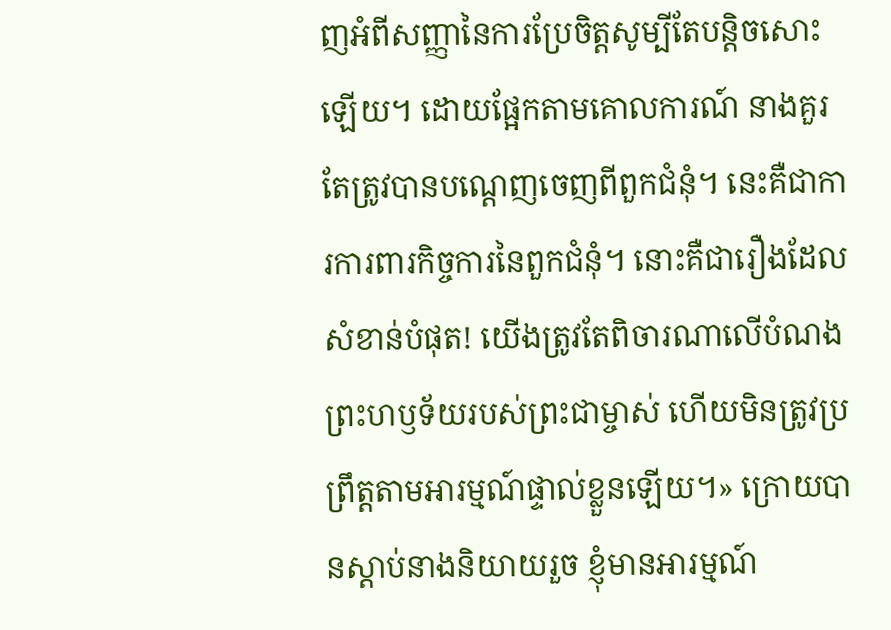ញអំពីសញ្ញានៃការប្រែចិត្តសូម្បីតែបន្ដិចសោះឡើយ។ ដោយផ្អែកតាមគោលការណ៍ នាងគួរតែត្រូវបានបណ្ដេញចេញពីពួកជំនុំ។ នេះគឺជាការការពារកិច្ចការនៃពួកជំនុំ។ នោះគឺជារឿងដែលសំខាន់បំផុត! យើងត្រូវតែពិចារណាលើបំណងព្រះហឫទ័យរបស់ព្រះជាម្ចាស់ ហើយមិនត្រូវប្រព្រឹត្តតាមអារម្មណ៍ផ្ទាល់ខ្លួនឡើយ។» ក្រោយបានស្ដាប់នាងនិយាយរួច ខ្ញុំមានអារម្មណ៍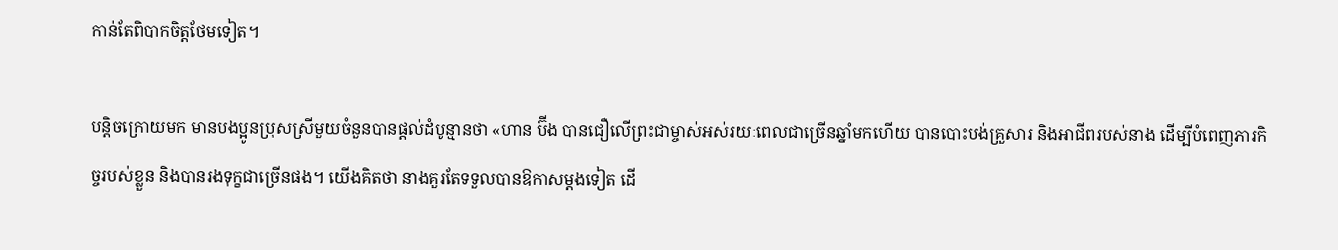កាន់តែពិបាកចិត្តថែមទៀត។

បន្ដិចក្រោយមក មានបងប្អូនប្រុសស្រីមួយចំនួនបានផ្ដល់ដំបូន្មានថា «ហាន ប៊ីង បានជឿលើព្រះជាម្ចាស់អស់រយៈពេលជាច្រើនឆ្នាំមកហើយ បានបោះបង់គ្រួសារ និងអាជីពរបស់នាង ដើម្បីបំពេញភារកិច្ចរបស់ខ្លួន និងបានរងទុក្ខជាច្រើនផង។ យើងគិតថា នាងគួរតែទទួលបានឱកាសម្ដងទៀត ដើ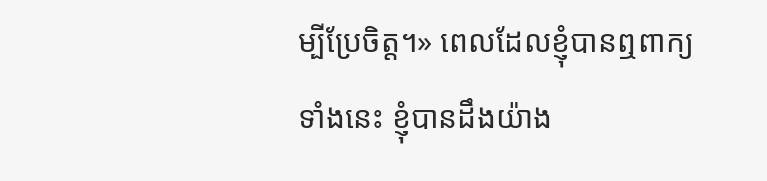ម្បីប្រែចិត្ត។» ពេលដែលខ្ញុំបានឮពាក្យទាំងនេះ ខ្ញុំបានដឹងយ៉ាង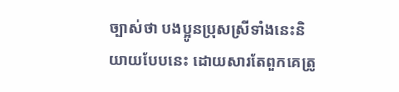ច្បាស់ថា បងប្អូនប្រុសស្រីទាំងនេះនិយាយបែបនេះ ដោយសារតែពួកគេត្រូ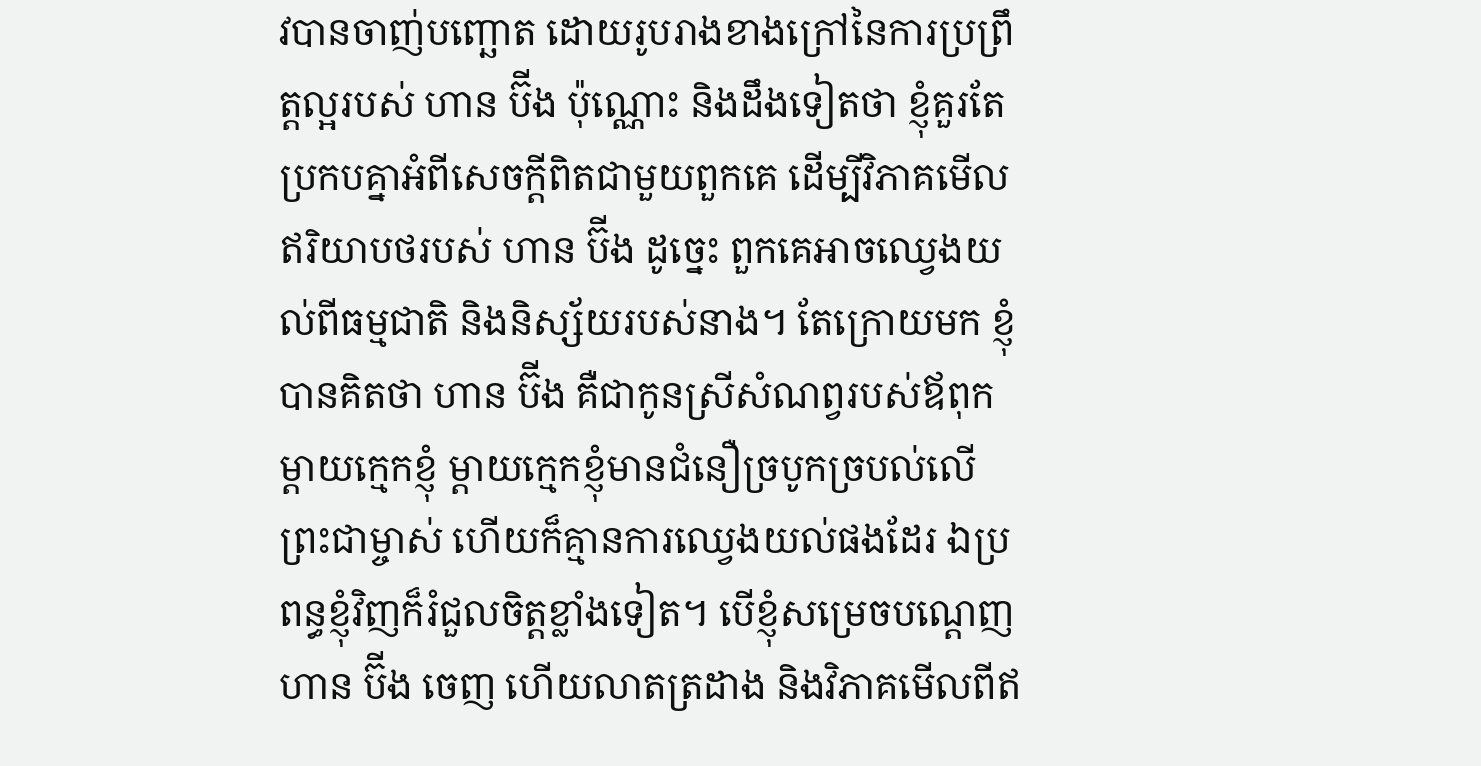វបានចាញ់បញ្ឆោត ដោយរូបរាងខាងក្រៅនៃការប្រព្រឹត្តល្អរបស់ ហាន ប៊ីង ប៉ុណ្ណោះ និងដឹងទៀតថា ខ្ញុំគួរតែប្រកបគ្នាអំពីសេចក្តីពិតជាមួយពួកគេ ដើម្បីវិភាគមើលឥរិយាបថរបស់ ហាន ប៊ីង ដូច្នេះ ពួកគេអាចឈ្វេងយល់ពីធម្មជាតិ និងនិស្ស័យរបស់នាង។ តែក្រោយមក ខ្ញុំបានគិតថា ហាន ប៊ីង គឺជាកូនស្រីសំណព្វរបស់ឪពុកម្ដាយក្មេកខ្ញុំ ម្ដាយក្មេកខ្ញុំមានជំនឿច្របូកច្របល់លើព្រះជាម្ចាស់ ហើយក៏គ្មានការឈ្វេងយល់ផងដែរ ឯប្រពន្ធខ្ញុំវិញក៏រំជួលចិត្តខ្លាំងទៀត។ បើខ្ញុំសម្រេចបណ្ដេញ ហាន ប៊ីង ចេញ ហើយលាតត្រដាង និងវិភាគមើលពីឥ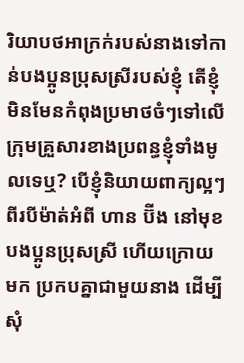រិយាបថអាក្រក់របស់នាងទៅកាន់បងប្អូនប្រុសស្រីរបស់ខ្ញុំ តើខ្ញុំមិនមែនកំពុងប្រមាថចំៗទៅលើក្រុមគ្រួសារខាងប្រពន្ធខ្ញុំទាំងមូលទេឬ? បើខ្ញុំនិយាយពាក្យល្អៗពីរបីម៉ាត់អំពី ហាន ប៊ីង នៅមុខបងប្អូនប្រុសស្រី ហើយក្រោយមក ប្រកបគ្នាជាមួយនាង ដើម្បីសុំ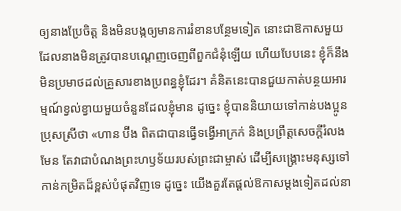ឲ្យនាងប្រែចិត្ត និងមិនបង្កឲ្យមានការរំខានបន្ថែមទៀត នោះជាឱកាសមួយដែលនាងមិនត្រូវបានបណ្ដេញចេញពីពួកជំនុំឡើយ ហើយបែបនេះ ខ្ញុំក៏នឹងមិនប្រមាថដល់គ្រួសារខាងប្រពន្ធខ្ញុំដែរ។ គំនិតនេះបានជួយកាត់បន្ថយអារម្មណ៍ខ្វល់ខ្វាយមួយចំនួនដែលខ្ញុំមាន ដូច្នេះ ខ្ញុំបាននិយាយទៅកាន់បងប្អូនប្រុសស្រីថា «ហាន ប៊ីង ពិតជាបានធ្វើទង្វើអាក្រក់ និងប្រព្រឹត្តសេចក្តីរំលងមែន តែវាជាបំណងព្រះហឫទ័យរបស់ព្រះជាម្ចាស់ ដើម្បីសង្រ្គោះមនុស្សទៅកាន់កម្រិតដ៏ខ្ពស់បំផុតវិញទេ ដូច្នេះ យើងគួរតែផ្ដល់ឱកាសម្ដងទៀតដល់នា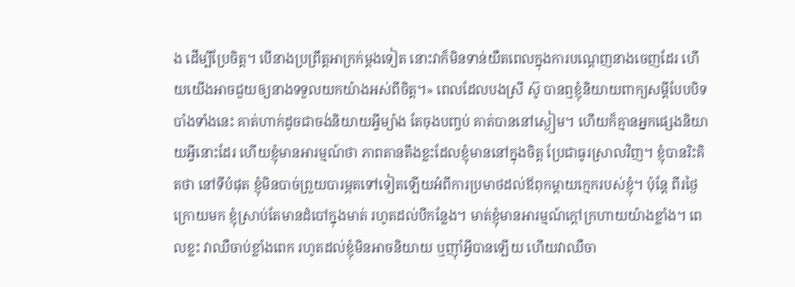ង ដើម្បីប្រែចិត្ត។ បើនាងប្រព្រឹត្តអាក្រក់ម្ដងទៀត នោះវាក៏មិនទាន់យឺតពេលក្នុងការបណ្ដេញនាងចេញដែរ ហើយយើងអាចជួយឲ្យនាងទទួលយកយ៉ាងអស់ពីចិត្ត។» ពេលដែលបងស្រី ស៊ូ បានឮខ្ញុំនិយាយពាក្យសម្ដីបែបបិទបាំងទាំងនេះ គាត់ហាក់ដូចជាចង់និយាយអ្វីម្យ៉ាង តែចុងបញ្ចប់ គាត់បាននៅស្ងៀម។ ហើយក៏គ្មានអ្នកផ្សេងនិយាយអ្វីនោះដែរ ហើយខ្ញុំមានអារម្មណ៍ថា ភាពតានតឹងខ្លះដែលខ្ញុំមាននៅក្នុងចិត្ត ប្រែជាធូរស្រាលវិញ។ ខ្ញុំបានរិះគិតថា នៅទីបំផុត ខ្ញុំមិនបាច់ព្រួយបារម្ភតទៅទៀតឡើយអំពីការប្រមាថដល់ឪពុកម្ដាយក្មេករបស់ខ្ញុំ។ ប៉ុន្តែ ពីរថ្ងៃក្រោយមក ខ្ញុំស្រាប់តែមានដំបៅក្នុងមាត់ រហូតដល់បីកន្លែង។ មាត់ខ្ញុំមានអារម្មណ៍ក្ដៅក្រហាយយ៉ាងខ្លាំង។ ពេលខ្លះ វាឈឺចាប់ខ្លាំងពេក រហូតដល់ខ្ញុំមិនអាចនិយាយ ឬញ៉ាំអ្វីបានឡើយ ហើយវាឈឺចា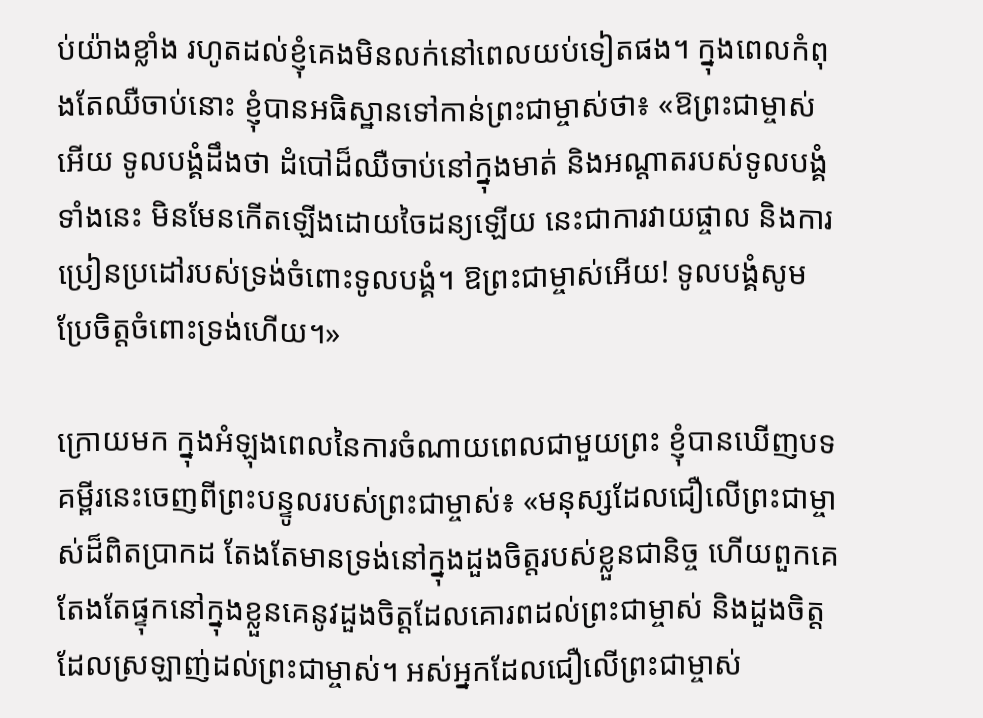ប់យ៉ាងខ្លាំង រហូតដល់ខ្ញុំគេងមិនលក់នៅពេលយប់ទៀតផង។ ក្នុងពេលកំពុងតែឈឺចាប់នោះ ខ្ញុំបានអធិស្ឋានទៅកាន់ព្រះជាម្ចាស់ថា៖ «ឱព្រះជាម្ចាស់អើយ ទូលបង្គំដឹងថា ដំបៅដ៏ឈឺចាប់នៅក្នុងមាត់ និងអណ្ដាតរបស់ទូលបង្គំទាំងនេះ មិនមែនកើតឡើងដោយចៃដន្យឡើយ នេះជាការវាយផ្ចាល និងការប្រៀនប្រដៅរបស់ទ្រង់ចំពោះទូលបង្គំ។ ឱព្រះជាម្ចាស់អើយ! ទូលបង្គំសូមប្រែចិត្តចំពោះទ្រង់ហើយ។»

ក្រោយមក ក្នុងអំឡុងពេលនៃការចំណាយពេលជាមួយព្រះ ខ្ញុំបានឃើញបទគម្ពីរនេះចេញពីព្រះបន្ទូលរបស់ព្រះជាម្ចាស់៖ «មនុស្សដែលជឿលើព្រះជាម្ចាស់ដ៏ពិតប្រាកដ តែងតែមានទ្រង់នៅក្នុងដួងចិត្តរបស់ខ្លួនជានិច្ច ហើយពួកគេតែងតែផ្ទុកនៅក្នុងខ្លួនគេនូវដួងចិត្តដែលគោរពដល់ព្រះជាម្ចាស់ និងដួងចិត្តដែលស្រឡាញ់ដល់ព្រះជាម្ចាស់។ អស់អ្នកដែលជឿលើព្រះជាម្ចាស់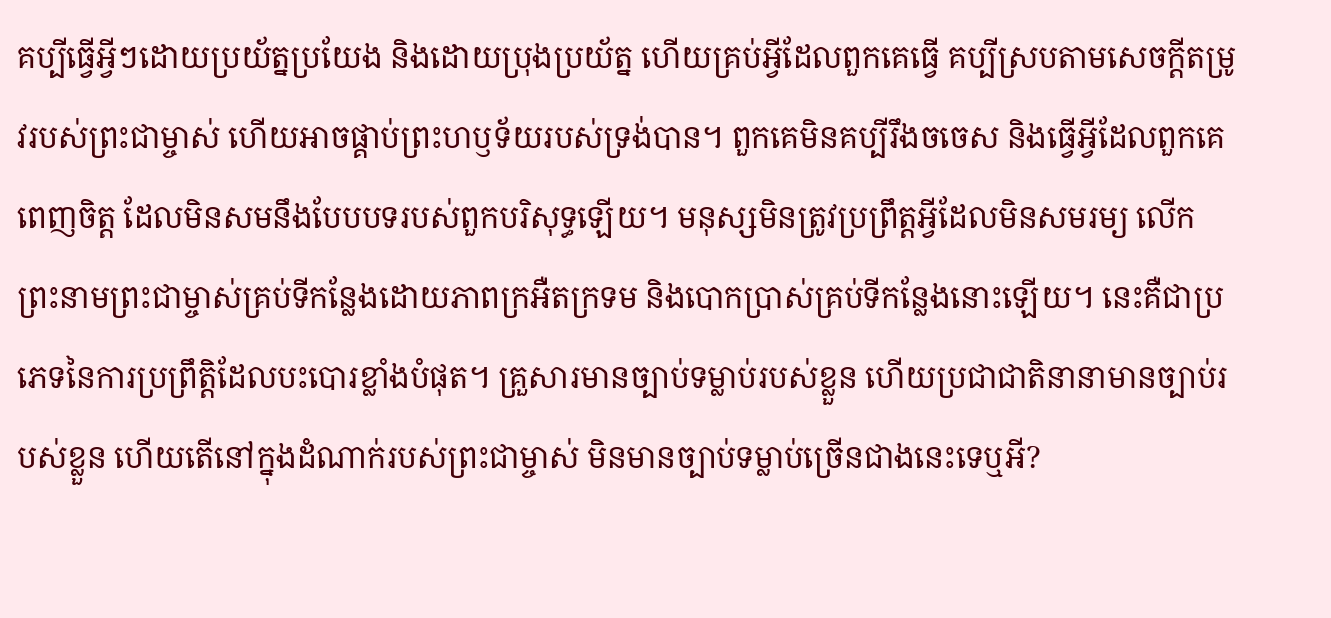គប្បីធ្វើអ្វីៗដោយប្រយ័ត្នប្រយែង និងដោយប្រុងប្រយ័ត្ន ហើយគ្រប់អ្វីដែលពួកគេធ្វើ គប្បីស្របតាមសេចក្ដីតម្រូវរបស់ព្រះជាម្ចាស់ ហើយអាចផ្គាប់ព្រះហឫទ័យរបស់ទ្រង់បាន។ ពួកគេមិនគប្បីរឹងចចេស និងធ្វើអ្វីដែលពួកគេពេញចិត្ត ដែលមិនសមនឹងបែបបទរបស់ពួកបរិសុទ្ធឡើយ។ មនុស្សមិនត្រូវប្រព្រឹត្តអ្វីដែលមិនសមរម្យ លើកព្រះនាមព្រះជាម្ចាស់គ្រប់ទីកន្លែងដោយភាពក្រអឺតក្រទម និងបោកប្រាស់គ្រប់ទីកន្លែងនោះឡើយ។ នេះគឺជាប្រភេទនៃការប្រព្រឹត្ដិដែលបះបោរខ្លាំងបំផុត។ គ្រួសារមានច្បាប់ទម្លាប់របស់ខ្លួន ហើយប្រជាជាតិនានាមានច្បាប់របស់ខ្លួន ហើយតើនៅក្នុងដំណាក់របស់ព្រះជាម្ចាស់ មិនមានច្បាប់ទម្លាប់ច្រើនជាងនេះទេឬអី?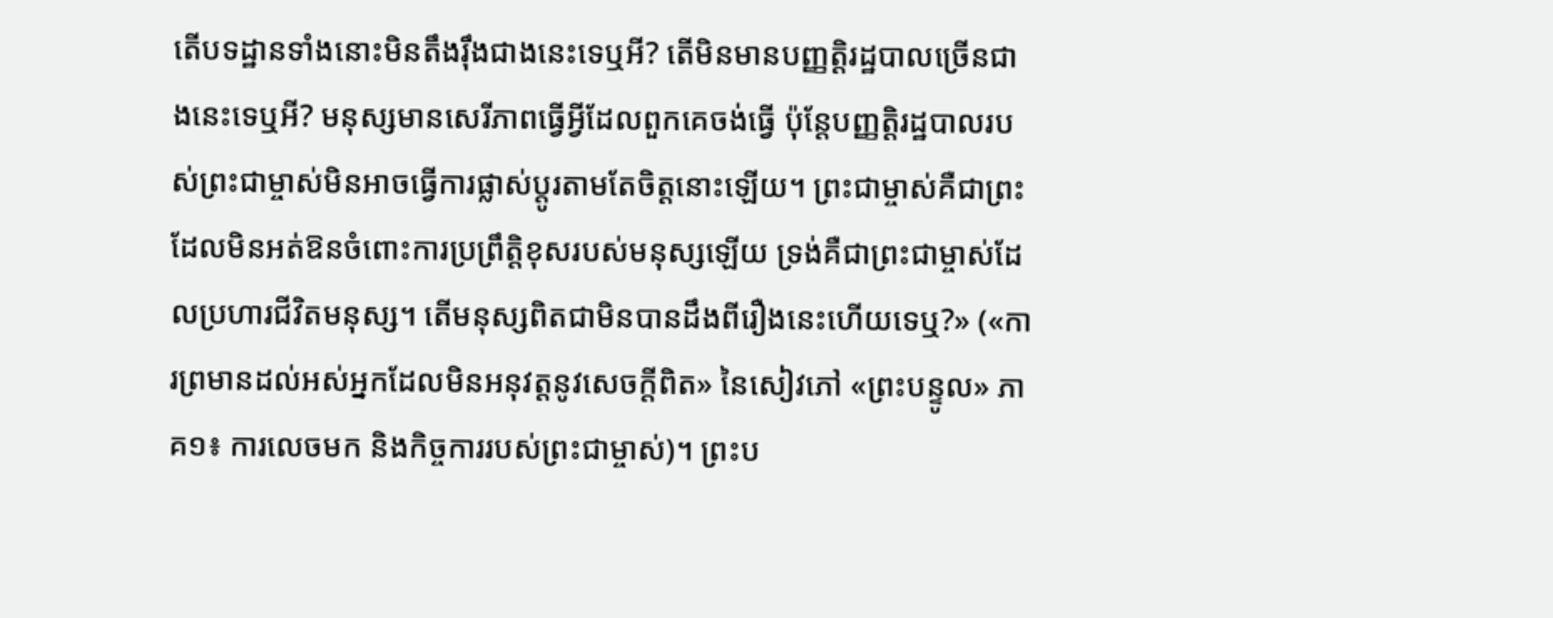តើបទដ្ឋានទាំងនោះមិនតឹងរ៉ឹងជាងនេះទេឬអី? តើមិនមានបញ្ញត្ដិរដ្ឋបាលច្រើនជាងនេះទេឬអី? មនុស្សមានសេរីភាពធ្វើអ្វីដែលពួកគេចង់ធ្វើ ប៉ុន្តែបញ្ញត្តិរដ្ឋបាលរបស់ព្រះជាម្ចាស់មិនអាចធ្វើការផ្លាស់ប្តូរតាមតែចិត្តនោះឡើយ។ ព្រះជាម្ចាស់គឺជាព្រះដែលមិនអត់ឱនចំពោះការប្រព្រឹត្តិខុសរបស់មនុស្សឡើយ ទ្រង់គឺជាព្រះជាម្ចាស់ដែលប្រហារជីវិតមនុស្ស។ តើមនុស្សពិតជាមិនបានដឹងពីរឿងនេះហើយទេឬ?» («ការព្រមានដល់អស់អ្នកដែលមិនអនុវត្តនូវសេចក្តីពិត» នៃសៀវភៅ «ព្រះបន្ទូល» ភាគ១៖ ការលេចមក និងកិច្ចការរបស់ព្រះជាម្ចាស់)។ ព្រះប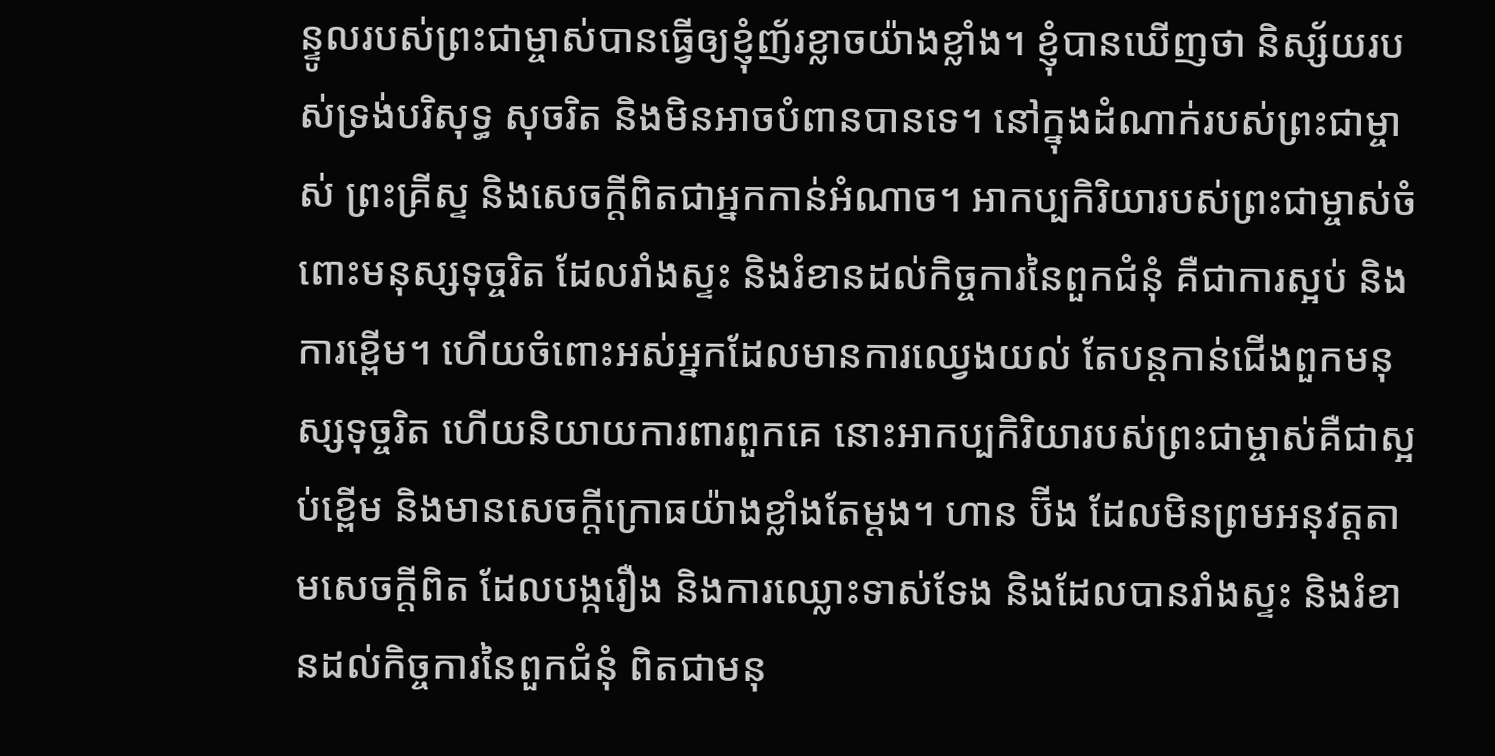ន្ទូលរបស់ព្រះជាម្ចាស់បានធ្វើឲ្យខ្ញុំញ័រខ្លាចយ៉ាងខ្លាំង។ ខ្ញុំបានឃើញថា និស្ស័យរបស់ទ្រង់បរិសុទ្ធ សុចរិត និងមិនអាចបំពានបានទេ។ នៅក្នុងដំណាក់របស់ព្រះជាម្ចាស់ ព្រះគ្រីស្ទ និងសេចក្តីពិតជាអ្នកកាន់អំណាច។ អាកប្បកិរិយារបស់ព្រះជាម្ចាស់ចំពោះមនុស្សទុច្ចរិត ដែលរាំងស្ទះ និងរំខានដល់កិច្ចការនៃពួកជំនុំ គឺជាការស្អប់ និងការខ្ពើម។ ហើយចំពោះអស់អ្នកដែលមានការឈ្វេងយល់ តែបន្តកាន់ជើងពួកមនុស្សទុច្ចរិត ហើយនិយាយការពារពួកគេ នោះអាកប្បកិរិយារបស់ព្រះជាម្ចាស់គឺជាស្អប់ខ្ពើម និងមានសេចក្តីក្រោធយ៉ាងខ្លាំងតែម្ដង។ ហាន ប៊ីង ដែលមិនព្រមអនុវត្តតាមសេចក្តីពិត ដែលបង្ករឿង និងការឈ្លោះទាស់ទែង និងដែលបានរាំងស្ទះ និងរំខានដល់កិច្ចការនៃពួកជំនុំ ពិតជាមនុ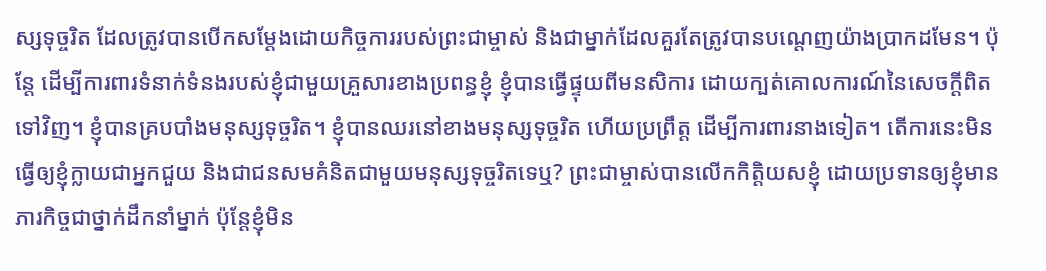ស្សទុច្ចរិត ដែលត្រូវបានបើកសម្ដែងដោយកិច្ចការរបស់ព្រះជាម្ចាស់ និងជាម្នាក់ដែលគួរតែត្រូវបានបណ្ដេញយ៉ាងប្រាកដមែន។ ប៉ុន្តែ ដើម្បីការពារទំនាក់ទំនងរបស់ខ្ញុំជាមួយគ្រួសារខាងប្រពន្ធខ្ញុំ ខ្ញុំបានធ្វើផ្ទុយពីមនសិការ ដោយក្បត់គោលការណ៍នៃសេចក្តីពិតទៅវិញ។ ខ្ញុំបានគ្របបាំងមនុស្សទុច្ចរិត។ ខ្ញុំបានឈរនៅខាងមនុស្សទុច្ចរិត ហើយប្រព្រឹត្ត ដើម្បីការពារនាងទៀត។ តើការនេះមិនធ្វើឲ្យខ្ញុំក្លាយជាអ្នកជួយ និងជាជនសមគំនិតជាមួយមនុស្សទុច្ចរិតទេឬ? ព្រះជាម្ចាស់បានលើកកិត្តិយសខ្ញុំ ដោយប្រទានឲ្យខ្ញុំមានភារកិច្ចជាថ្នាក់ដឹកនាំម្នាក់ ប៉ុន្តែខ្ញុំមិន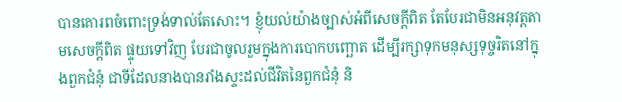បានគោរពចំពោះទ្រង់ទាល់តែសោះ។ ខ្ញុំយល់យ៉ាងច្បាស់អំពីសេចក្តីពិត តែបែរជាមិនអនុវត្តតាមសេចក្តីពិត ផ្ទុយទៅវិញ បែរជាចូលរួមក្នុងការបោកបញ្ឆោត ដើម្បីរក្សាទុកមនុស្សទុច្ចរិតនៅក្នុងពួកជំនុំ ជាទីដែលនាងបានរាំងស្ទះដល់ជីវិតនៃពួកជំនុំ និ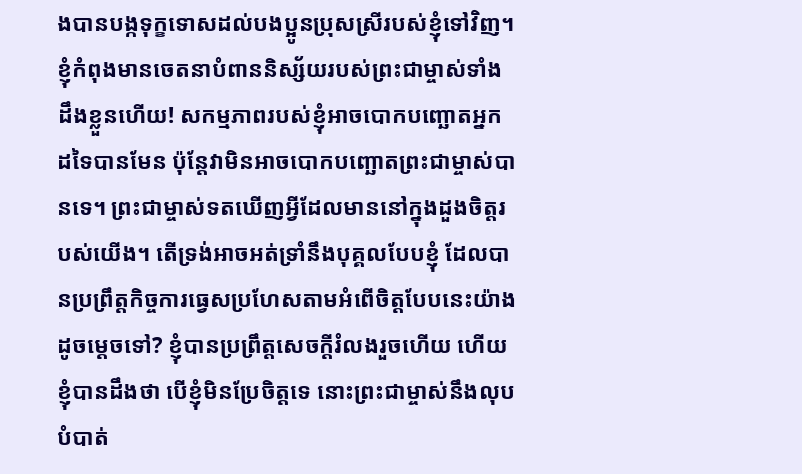ងបានបង្កទុក្ខទោសដល់បងប្អូនប្រុសស្រីរបស់ខ្ញុំទៅវិញ។ ខ្ញុំកំពុងមានចេតនាបំពាននិស្ស័យរបស់ព្រះជាម្ចាស់ទាំងដឹងខ្លួនហើយ! សកម្មភាពរបស់ខ្ញុំអាចបោកបញ្ឆោតអ្នកដទៃបានមែន ប៉ុន្តែវាមិនអាចបោកបញ្ឆោតព្រះជាម្ចាស់បានទេ។ ព្រះជាម្ចាស់ទតឃើញអ្វីដែលមាននៅក្នុងដួងចិត្តរបស់យើង។ តើទ្រង់អាចអត់ទ្រាំនឹងបុគ្គលបែបខ្ញុំ ដែលបានប្រព្រឹត្តកិច្ចការធ្វេសប្រហែសតាមអំពើចិត្តបែបនេះយ៉ាងដូចម្ដេចទៅ? ខ្ញុំបានប្រព្រឹត្តសេចក្តីរំលងរួចហើយ ហើយខ្ញុំបានដឹងថា បើខ្ញុំមិនប្រែចិត្តទេ នោះព្រះជាម្ចាស់នឹងលុបបំបាត់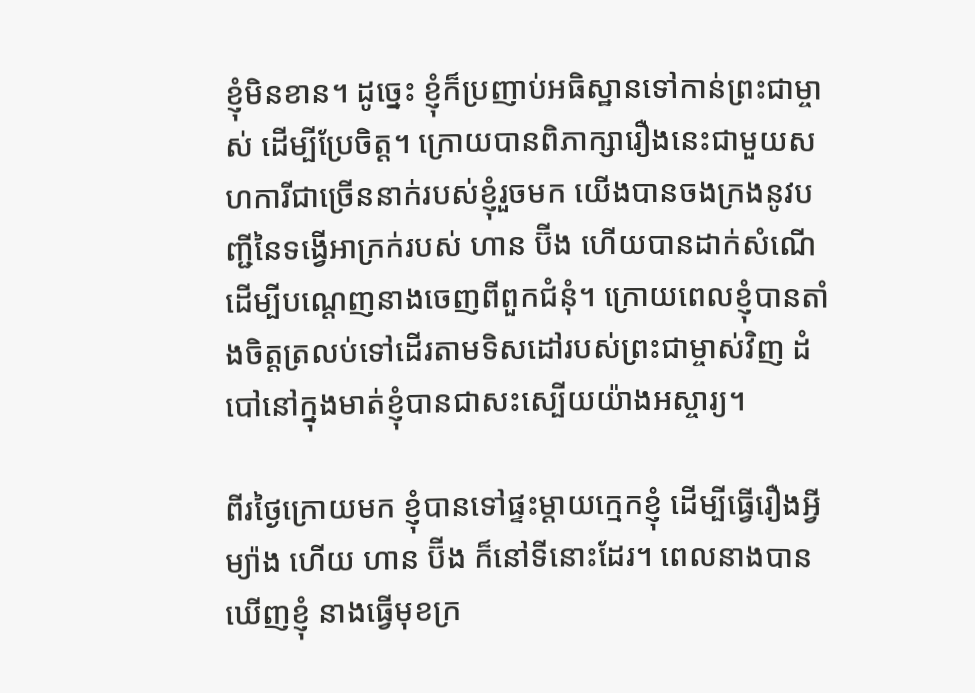ខ្ញុំមិនខាន។ ដូច្នេះ ខ្ញុំក៏ប្រញាប់អធិស្ឋានទៅកាន់ព្រះជាម្ចាស់ ដើម្បីប្រែចិត្ត។ ក្រោយបានពិភាក្សារឿងនេះជាមួយសហការីជាច្រើននាក់របស់ខ្ញុំរួចមក យើងបានចងក្រងនូវបញ្ជីនៃទង្វើអាក្រក់របស់ ហាន ប៊ីង ហើយបានដាក់សំណើ ដើម្បីបណ្ដេញនាងចេញពីពួកជំនុំ។ ក្រោយពេលខ្ញុំបានតាំងចិត្តត្រលប់ទៅដើរតាមទិសដៅរបស់ព្រះជាម្ចាស់វិញ ដំបៅនៅក្នុងមាត់ខ្ញុំបានជាសះស្បើយយ៉ាងអស្ចារ្យ។

ពីរថ្ងៃក្រោយមក ខ្ញុំបានទៅផ្ទះម្ដាយក្មេកខ្ញុំ ដើម្បីធ្វើរឿងអ្វីម្យ៉ាង ហើយ ហាន ប៊ីង ក៏នៅទីនោះដែរ។ ពេលនាងបានឃើញខ្ញុំ នាងធ្វើមុខក្រ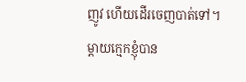ញូវ ហើយដើរចេញបាត់ទៅ។ ម្ដាយក្មេកខ្ញុំបាន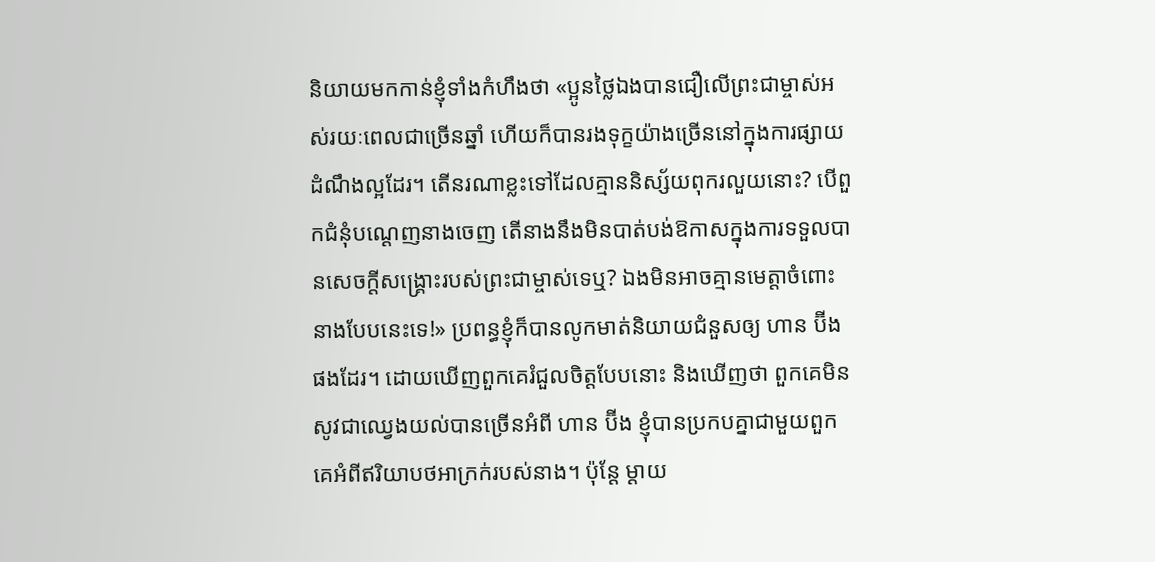និយាយមកកាន់ខ្ញុំទាំងកំហឹងថា «ប្អូនថ្លៃឯងបានជឿលើព្រះជាម្ចាស់អស់រយៈពេលជាច្រើនឆ្នាំ ហើយក៏បានរងទុក្ខយ៉ាងច្រើននៅក្នុងការផ្សាយដំណឹងល្អដែរ។ តើនរណាខ្លះទៅដែលគ្មាននិស្ស័យពុករលួយនោះ? បើពួកជំនុំបណ្ដេញនាងចេញ តើនាងនឹងមិនបាត់បង់ឱកាសក្នុងការទទួលបានសេចក្តីសង្រ្គោះរបស់ព្រះជាម្ចាស់ទេឬ? ឯងមិនអាចគ្មានមេត្តាចំពោះនាងបែបនេះទេ!» ប្រពន្ធខ្ញុំក៏បានលូកមាត់និយាយជំនួសឲ្យ ហាន ប៊ីង ផងដែរ។ ដោយឃើញពួកគេរំជួលចិត្តបែបនោះ និងឃើញថា ពួកគេមិនសូវជាឈ្វេងយល់បានច្រើនអំពី ហាន ប៊ីង ខ្ញុំបានប្រកបគ្នាជាមួយពួកគេអំពីឥរិយាបថអាក្រក់របស់នាង។ ប៉ុន្តែ ម្ដាយ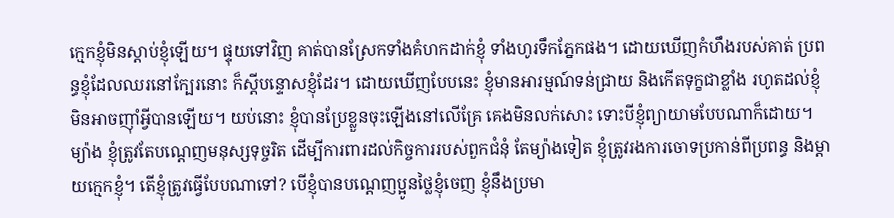ក្មេកខ្ញុំមិនស្ដាប់ខ្ញុំឡើយ។ ផ្ទុយទៅវិញ គាត់បានស្រែកទាំងគំហកដាក់ខ្ញុំ ទាំងហូរទឹកភ្នែកផង។ ដោយឃើញកំហឹងរបស់គាត់ ប្រពន្ធខ្ញុំដែលឈរនៅក្បែរនោះ ក៏ស្ដីបន្ទោសខ្ញុំដែរ។ ដោយឃើញបែបនេះ ខ្ញុំមានអារម្មណ៍ទន់ជ្រាយ និងកើតទុក្ខជាខ្លាំង រហូតដល់ខ្ញុំមិនអាចញ៉ាំអ្វីបានឡើយ។ យប់នោះ ខ្ញុំបានប្រែខ្លួនចុះឡើងនៅលើគ្រែ គេងមិនលក់សោះ ទោះបីខ្ញុំព្យាយាមបែបណាក៏ដោយ។ ម្យ៉ាង ខ្ញុំត្រូវតែបណ្ដេញមនុស្សទុច្ចរិត ដើម្បីការពារដល់កិច្ចការរបស់ពួកជំនុំ តែម្យ៉ាងទៀត ខ្ញុំត្រូវរងការចោទប្រកាន់ពីប្រពន្ធ និងម្ដាយក្មេកខ្ញុំ។ តើខ្ញុំត្រូវធ្វើបែបណាទៅ? បើខ្ញុំបានបណ្ដេញប្អូនថ្លៃខ្ញុំចេញ ខ្ញុំនឹងប្រមា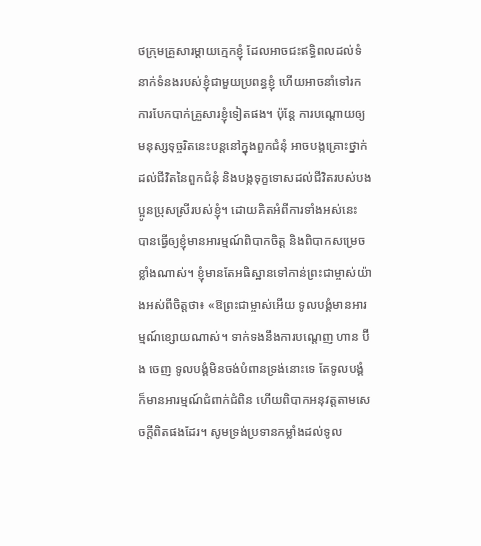ថក្រុមគ្រួសារម្ដាយក្មេកខ្ញុំ ដែលអាចជះឥទ្ធិពលដល់ទំនាក់ទំនងរបស់ខ្ញុំជាមួយប្រពន្ធខ្ញុំ ហើយអាចនាំទៅរកការបែកបាក់គ្រួសារខ្ញុំទៀតផង។ ប៉ុន្តែ ការបណ្ដោយឲ្យមនុស្សទុច្ចរិតនេះបន្តនៅក្នុងពួកជំនុំ អាចបង្កគ្រោះថ្នាក់ដល់ជីវិតនៃពួកជំនុំ និងបង្កទុក្ខទោសដល់ជីវិតរបស់បងប្អូនប្រុសស្រីរបស់ខ្ញុំ។ ដោយគិតអំពីការទាំងអស់នេះ បានធ្វើឲ្យខ្ញុំមានអារម្មណ៍ពិបាកចិត្ត និងពិបាកសម្រេចខ្លាំងណាស់។ ខ្ញុំមានតែអធិស្ឋានទៅកាន់ព្រះជាម្ចាស់យ៉ាងអស់ពីចិត្តថា៖ «ឱព្រះជាម្ចាស់អើយ ទូលបង្គំមានអារម្មណ៍ខ្សោយណាស់។ ទាក់ទងនឹងការបណ្ដេញ ហាន ប៊ីង ចេញ ទូលបង្គំមិនចង់បំពានទ្រង់នោះទេ តែទូលបង្គំក៏មានអារម្មណ៍ជំពាក់ជំពិន ហើយពិបាកអនុវត្តតាមសេចក្តីពិតផងដែរ។ សូមទ្រង់ប្រទានកម្លាំងដល់ទូល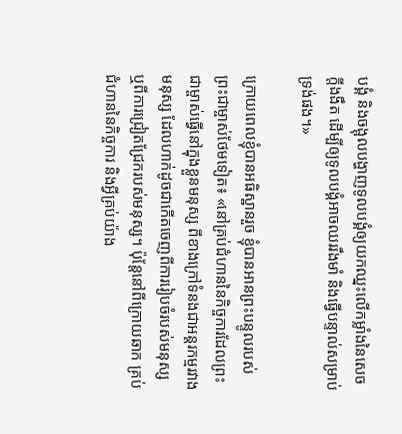បង្គំ និងចង្អុលបង្ហាញទូលបង្គំឲ្យយកឈ្នះលើកម្លាំងនៃសេចក្តីងងឹត ដើម្បីឲ្យទូលបង្គំអាចឈររឹងមាំ និងធ្វើបន្ទាល់សម្រាប់ទ្រង់ផង។»

ក្រោយពេលខ្ញុំបានអធិស្ឋានរួច ខ្ញុំបានអានព្រះបន្ទូលរបស់ព្រះជាម្ចាស់ថែមទៀត៖ «នៅគ្រប់ជំហាននៃកិច្ចការដែលព្រះជាម្ចាស់ធ្វើនៅក្នុងខ្លួនមនុស្ស ពីខាងក្រៅទំនងជាអន្តរកម្មរវាងមនុស្ស ដែលហាក់ដូចជាកើតចេញពីការរៀបចំរបស់មនុស្ស ឬពីការជ្រៀតជ្រែករបស់មនុស្ស។ ប៉ុន្តែនៅពីក្រោយឆាក គ្រប់ជំហាននៃកិច្ចការ និងអ្វីគ្រប់យ៉ាង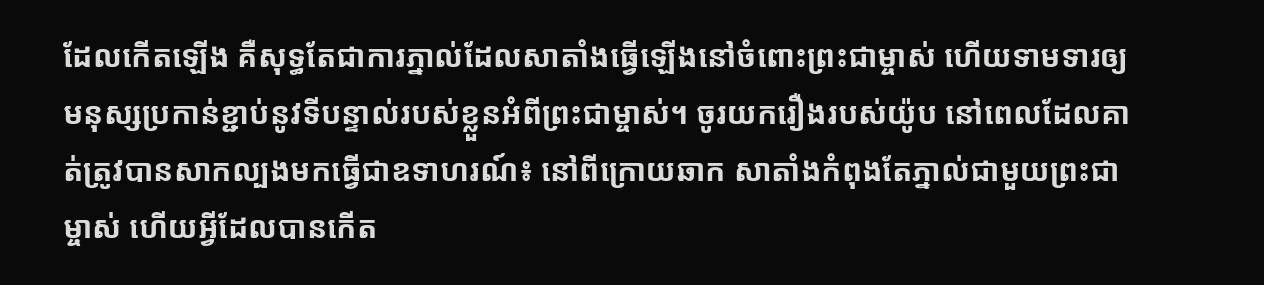ដែលកើតឡើង គឺសុទ្ធតែជាការភ្នាល់ដែលសាតាំងធ្វើឡើងនៅចំពោះព្រះជាម្ចាស់ ហើយទាមទារឲ្យមនុស្សប្រកាន់ខ្ជាប់នូវទីបន្ទាល់របស់ខ្លួនអំពីព្រះជាម្ចាស់។ ចូរយករឿងរបស់យ៉ូប នៅពេលដែលគាត់ត្រូវបានសាកល្បងមកធ្វើជាឧទាហរណ៍៖ នៅពីក្រោយឆាក សាតាំងកំពុងតែភ្នាល់ជាមួយព្រះជាម្ចាស់ ហើយអ្វីដែលបានកើត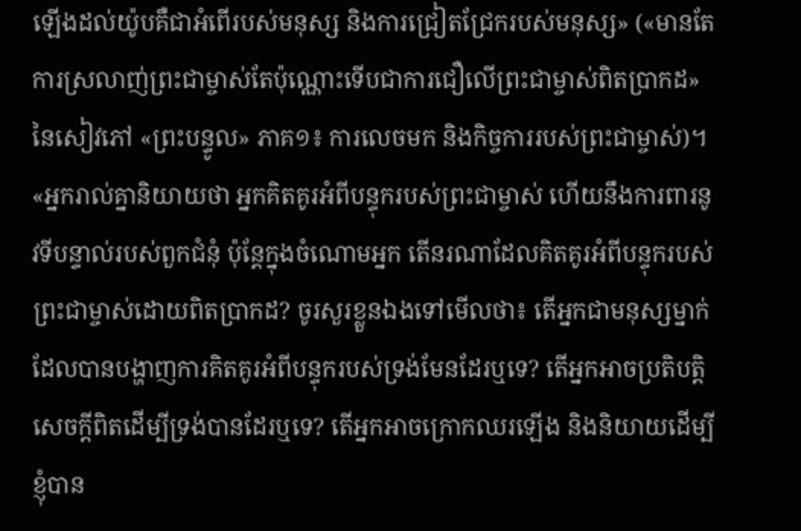ឡើងដល់យ៉ូបគឺជាអំពើរបស់មនុស្ស និងការជ្រៀតជ្រែករបស់មនុស្ស» («មានតែការស្រលាញ់ព្រះជាម្ចាស់តែប៉ុណ្ណោះទើបជាការជឿលើព្រះជាម្ចាស់ពិតប្រាកដ» នៃសៀវភៅ «ព្រះបន្ទូល» ភាគ១៖ ការលេចមក និងកិច្ចការរបស់ព្រះជាម្ចាស់)។ «អ្នករាល់គ្នានិយាយថា អ្នកគិតគូរអំពីបន្ទុករបស់ព្រះជាម្ចាស់ ហើយនឹងការពារនូវទីបន្ទាល់របស់ពួកជំនុំ ប៉ុន្តែក្នុងចំណោមអ្នក តើនរណាដែលគិតគូរអំពីបន្ទុករបស់ព្រះជាម្ចាស់ដោយពិតប្រាកដ? ចូរសួរខ្លួនឯងទៅមើលថា៖ តើអ្នកជាមនុស្សម្នាក់ដែលបានបង្ហាញការគិតគូរអំពីបន្ទុករបស់ទ្រង់មែនដែរឬទេ? តើអ្នកអាចប្រតិបត្តិសេចក្ដីពិតដើម្បីទ្រង់បានដែរឬទេ? តើអ្នកអាចក្រោកឈរឡើង និងនិយាយដើម្បីខ្ញុំបាន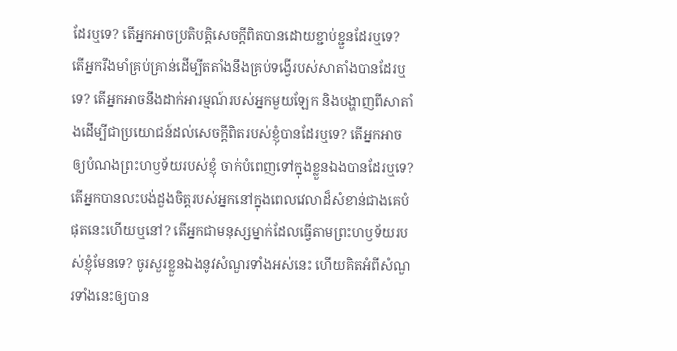ដែរឬទេ? តើអ្នកអាចប្រតិបត្តិសេចក្ដីពិតបានដោយខ្ជាប់ខ្ជួនដែរឬទេ? តើអ្នករឹងមាំគ្រប់គ្រាន់ដើម្បីតតាំងនឹងគ្រប់ទង្វើរបស់សាតាំងបានដែរឬទេ? តើអ្នកអាចនឹងដាក់អារម្មណ៍របស់អ្នកមួយឡែក និងបង្ហាញពីសាតាំងដើម្បីជាប្រយោជន៍ដល់សេចក្ដីពិតរបស់ខ្ញុំបានដែរឬទេ? តើអ្នកអាចឲ្យបំណងព្រះហឫទ័យរបស់ខ្ញុំ ចាក់បំពេញទៅក្នុងខ្លួនឯងបានដែរឬទេ? តើអ្នកបានលះបង់ដួងចិត្តរបស់អ្នកនៅក្នុងពេលវេលាដ៏សំខាន់ជាងគេបំផុតនេះហើយឬនៅ? តើអ្នកជាមនុស្សម្នាក់ដែលធ្វើតាមព្រះហឫទ័យរបស់ខ្ញុំមែនទេ? ចូរសួរខ្លួនឯងនូវសំណួរទាំងអស់នេះ ហើយគិតអំពីសំណួរទាំងនេះឲ្យបាន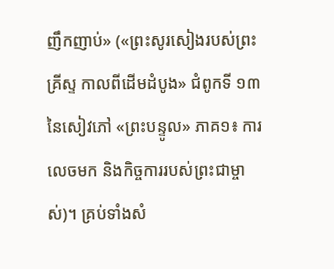ញឹកញាប់» («ព្រះសូរសៀងរបស់ព្រះគ្រីស្ទ កាលពីដើមដំបូង» ជំពូកទី ១៣ នៃសៀវភៅ «ព្រះបន្ទូល» ភាគ១៖ ការលេចមក និងកិច្ចការរបស់ព្រះជាម្ចាស់)។ គ្រប់ទាំងសំ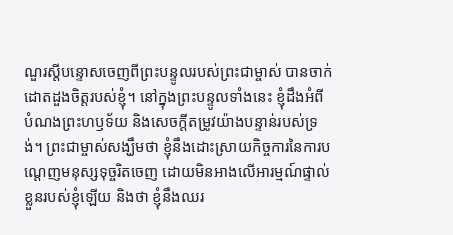ណួរស្ដីបន្ទោសចេញពីព្រះបន្ទូលរបស់ព្រះជាម្ចាស់ បានចាក់ដោតដួងចិត្តរបស់ខ្ញុំ។ នៅក្នុងព្រះបន្ទូលទាំងនេះ ខ្ញុំដឹងអំពីបំណងព្រះហឫទ័យ និងសេចក្តីតម្រូវយ៉ាងបន្ទាន់របស់ទ្រង់។ ព្រះជាម្ចាស់សង្ឃឹមថា ខ្ញុំនឹងដោះស្រាយកិច្ចការនៃការបណ្ដេញមនុស្សទុច្ចរិតចេញ ដោយមិនអាងលើអារម្មណ៍ផ្ទាល់ខ្លួនរបស់ខ្ញុំឡើយ និងថា ខ្ញុំនឹងឈរ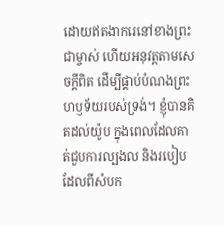ដោយឥតងាករេនៅខាងព្រះជាម្ចាស់ ហើយអនុវត្តតាមសេចក្តីពិត ដើម្បីផ្គាប់បំណងព្រះហឫទ័យរបស់ទ្រង់។ ខ្ញុំបានគិតដល់យ៉ូប ក្នុងពេលដែលគាត់ជួបការល្បងល និងរបៀបដែលពីសំបក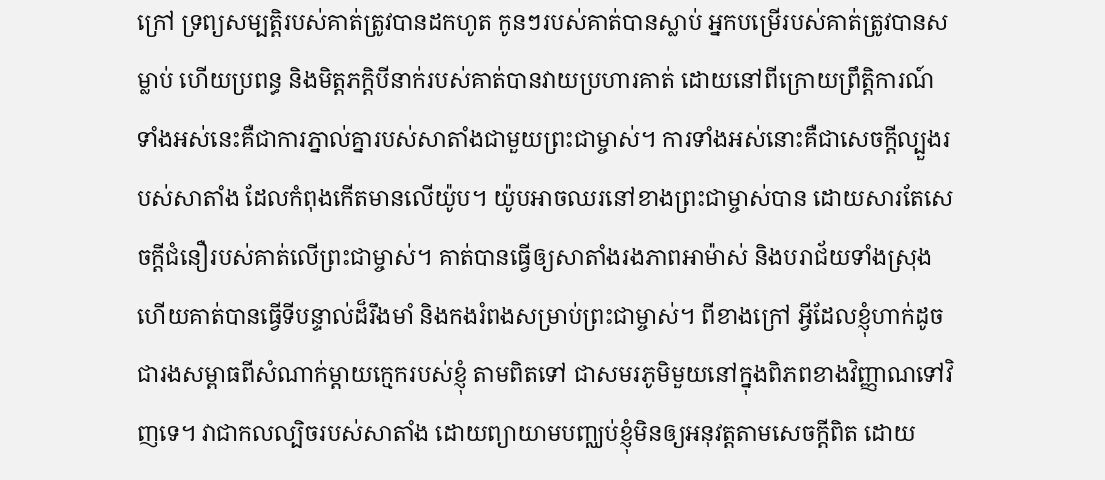ក្រៅ ទ្រព្យសម្បត្តិរបស់គាត់ត្រូវបានដកហូត កូនៗរបស់គាត់បានស្លាប់ អ្នកបម្រើរបស់គាត់ត្រូវបានសម្លាប់ ហើយប្រពន្ធ និងមិត្តភក្តិបីនាក់របស់គាត់បានវាយប្រហារគាត់ ដោយនៅពីក្រោយព្រឹត្តិការណ៍ទាំងអស់នេះគឺជាការភ្នាល់គ្នារបស់សាតាំងជាមួយព្រះជាម្ចាស់។ ការទាំងអស់នោះគឺជាសេចក្តីល្បួងរបស់សាតាំង ដែលកំពុងកើតមានលើយ៉ូប។ យ៉ូបអាចឈរនៅខាងព្រះជាម្ចាស់បាន ដោយសារតែសេចក្តីជំនឿរបស់គាត់លើព្រះជាម្ចាស់។ គាត់បានធ្វើឲ្យសាតាំងរងភាពអាម៉ាស់ និងបរាជ័យទាំងស្រុង ហើយគាត់បានធ្វើទីបន្ទាល់ដ៏រឹងមាំ និងកងរំពងសម្រាប់ព្រះជាម្ចាស់។ ពីខាងក្រៅ អ្វីដែលខ្ញុំហាក់ដូចជារងសម្ពាធពីសំណាក់ម្ដាយក្មេករបស់ខ្ញុំ តាមពិតទៅ ជាសមរភូមិមួយនៅក្នុងពិភពខាងវិញ្ញាណទៅវិញទេ។ វាជាកលល្បិចរបស់សាតាំង ដោយព្យាយាមបញ្ឈប់ខ្ញុំមិនឲ្យអនុវត្តតាមសេចក្តីពិត ដោយ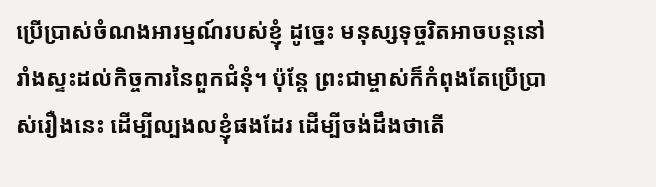ប្រើប្រាស់ចំណងអារម្មណ៍របស់ខ្ញុំ ដូច្នេះ មនុស្សទុច្ចរិតអាចបន្តនៅរាំងស្ទះដល់កិច្ចការនៃពួកជំនុំ។ ប៉ុន្តែ ព្រះជាម្ចាស់ក៏កំពុងតែប្រើប្រាស់រឿងនេះ ដើម្បីល្បងលខ្ញុំផងដែរ ដើម្បីចង់ដឹងថាតើ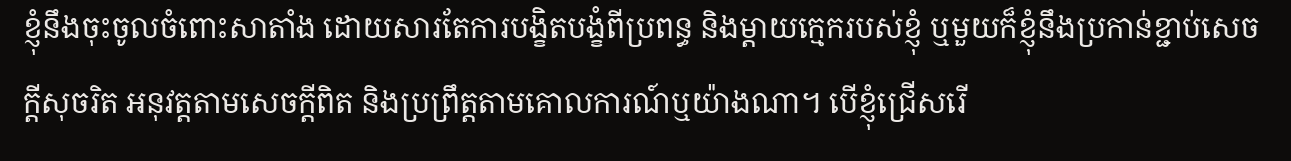ខ្ញុំនឹងចុះចូលចំពោះសាតាំង ដោយសារតែការបង្ខិតបង្ខំពីប្រពន្ធ និងម្ដាយក្មេករបស់ខ្ញុំ ឬមួយក៏ខ្ញុំនឹងប្រកាន់ខ្ជាប់សេចក្ដីសុចរិត អនុវត្តតាមសេចក្តីពិត និងប្រព្រឹត្តតាមគោលការណ៍ឬយ៉ាងណា។ បើខ្ញុំជ្រើសរើ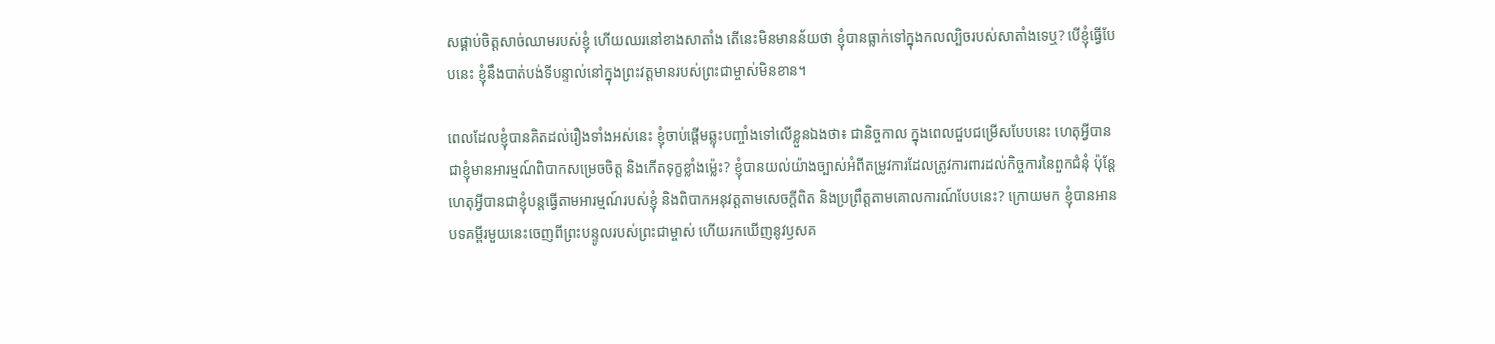សផ្គាប់ចិត្តសាច់ឈាមរបស់ខ្ញុំ ហើយឈរនៅខាងសាតាំង តើនេះមិនមានន័យថា ខ្ញុំបានធ្លាក់ទៅក្នុងកលល្បិចរបស់សាតាំងទេឬ? បើខ្ញុំធ្វើបែបនេះ ខ្ញុំនឹងបាត់បង់ទីបន្ទាល់នៅក្នុងព្រះវត្តមានរបស់ព្រះជាម្ចាស់មិនខាន។

ពេលដែលខ្ញុំបានគិតដល់រឿងទាំងអស់នេះ ខ្ញុំចាប់ផ្ដើមឆ្លុះបញ្ចាំងទៅលើខ្លួនឯងថា៖ ជានិច្ចកាល ក្នុងពេលជួបជម្រើសបែបនេះ ហេតុអ្វីបានជាខ្ញុំមានអារម្មណ៍ពិបាកសម្រេចចិត្ត និងកើតទុក្ខខ្លាំងម្ល៉េះ? ខ្ញុំបានយល់យ៉ាងច្បាស់អំពីតម្រូវការដែលត្រូវការពារដល់កិច្ចការនៃពួកជំនុំ ប៉ុន្តែហេតុអ្វីបានជាខ្ញុំបន្តធ្វើតាមអារម្មណ៍របស់ខ្ញុំ និងពិបាកអនុវត្តតាមសេចក្តីពិត និងប្រព្រឹត្តតាមគោលការណ៍បែបនេះ? ក្រោយមក ខ្ញុំបានអានបទគម្ពីរមួយនេះចេញពីព្រះបន្ទូលរបស់ព្រះជាម្ចាស់ ហើយរកឃើញនូវឫសគ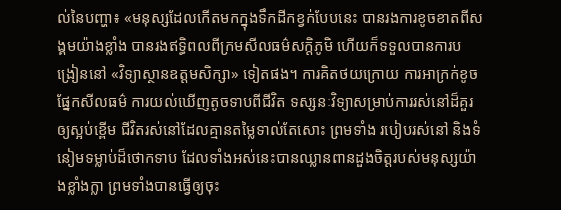ល់នៃបញ្ហា៖ «មនុស្សដែលកើតមកក្នុងទឹកដីកខ្វក់បែបនេះ បានរងការខូចខាតពីសង្គមយ៉ាងខ្លាំង បានរងឥទ្ធិពលពីក្រមសីលធម៌សក្ដិភូមិ ហើយក៏ទទួលបានការបង្រៀននៅ «វិទ្យាស្ថានឧត្ដមសិក្សា» ទៀតផង។ ការគិតថយក្រោយ ការអាក្រក់ខូចផ្នែកសីលធម៌ ការយល់ឃើញតូចទាបពីជីវិត ទស្សនៈវិទ្យាសម្រាប់ការរស់នៅដ៏គួរឲ្យស្អប់ខ្ពើម ជីវិតរស់នៅដែលគ្មានតម្លៃទាល់តែសោះ ព្រមទាំង របៀបរស់នៅ និងទំនៀមទម្លាប់ដ៏ថោកទាប ដែលទាំងអស់នេះបានឈ្លានពានដួងចិត្ដរបស់មនុស្សយ៉ាងខ្លាំងក្លា ព្រមទាំងបានធ្វើឲ្យចុះ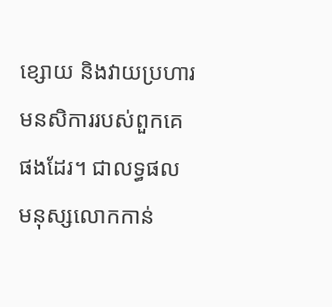ខ្សោយ និងវាយប្រហារមនសិការរបស់ពួកគេផងដែរ។ ជាលទ្ធផល មនុស្សលោកកាន់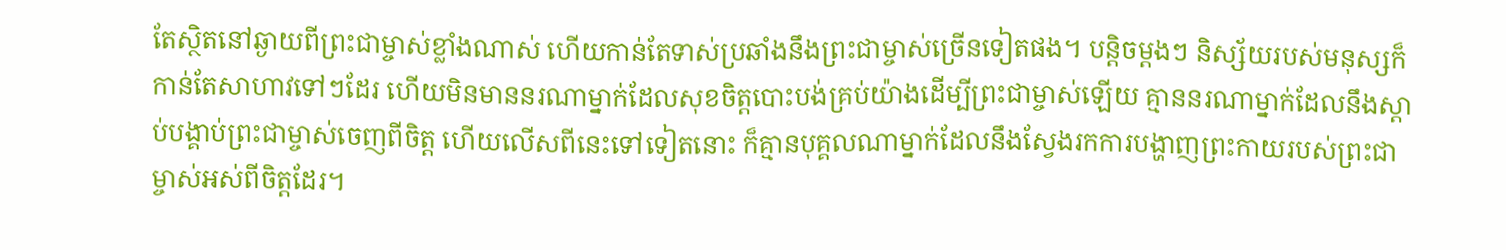តែស្ថិតនៅឆ្ងាយពីព្រះជាម្ចាស់ខ្លាំងណាស់ ហើយកាន់តែទាស់ប្រឆាំងនឹងព្រះជាម្ចាស់ច្រើនទៀតផង។ បន្តិចម្តងៗ និស្ស័យរបស់មនុស្សក៏កាន់តែសាហាវទៅៗដែរ ហើយមិនមាននរណាម្នាក់ដែលសុខចិត្ដបោះបង់គ្រប់យ៉ាងដើម្បីព្រះជាម្ចាស់ឡើយ គ្មាននរណាម្នាក់ដែលនឹងស្ដាប់បង្គាប់ព្រះជាម្ចាស់ចេញពីចិត្ដ ហើយលើសពីនេះទៅទៀតនោះ ក៏គ្មានបុគ្គលណាម្នាក់ដែលនឹងស្វែងរកការបង្ហាញព្រះកាយរបស់ព្រះជាម្ចាស់អស់ពីចិត្ដដែរ។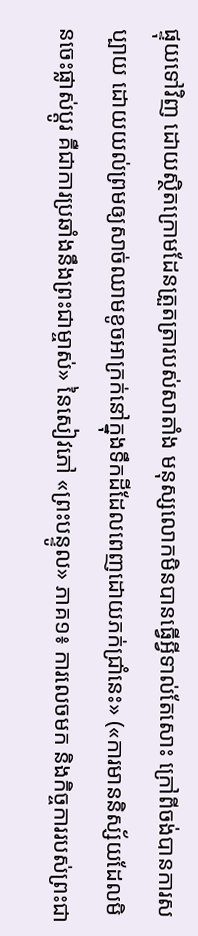ផ្ទុយទៅវិញ ដោយស្ថិតក្រោមដែនត្រួតត្រារបស់សាតាំង មនុស្សលោកមិនបានធ្វើអ្វីទាល់តែសោះ ក្រៅពីចង់បានការសប្បាយ ដោយយល់ព្រមឲ្យសាច់ឈាមខូចអាក្រក់នៅក្នុងទឹកដីដែលពេញដោយភក់ជ្រាំនេះ» («ការមាននិស្ស័យដែលមិនចេះផ្លាស់ប្ដូរ គឺជាការប្រឆាំងនឹងព្រះជាម្ចាស់» នៃសៀវភៅ «ព្រះបន្ទូល» ភាគ១៖ ការលេចមក និងកិច្ចការរបស់ព្រះជា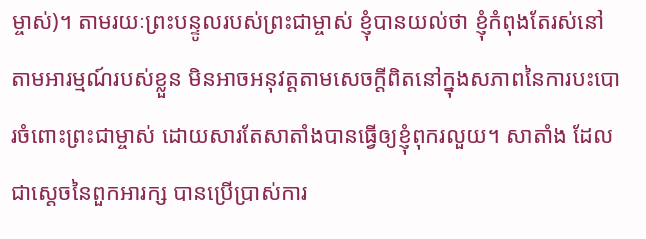ម្ចាស់)។ តាមរយៈព្រះបន្ទូលរបស់ព្រះជាម្ចាស់ ខ្ញុំបានយល់ថា ខ្ញុំកំពុងតែរស់នៅតាមអារម្មណ៍របស់ខ្លួន មិនអាចអនុវត្តតាមសេចក្តីពិតនៅក្នុងសភាពនៃការបះបោរចំពោះព្រះជាម្ចាស់ ដោយសារតែសាតាំងបានធ្វើឲ្យខ្ញុំពុករលួយ។ សាតាំង ដែលជាស្ដេចនៃពួកអារក្ស បានប្រើប្រាស់ការ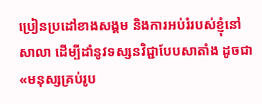ប្រៀនប្រដៅខាងសង្គម និងការអប់រំរបស់ខ្ញុំនៅសាលា ដើម្បីដាំនូវទស្សនវិជ្ជាបែបសាតាំង ដូចជា «មនុស្សគ្រប់រូប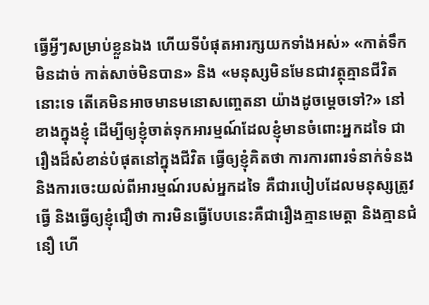ធ្វើអ្វីៗសម្រាប់ខ្លួនឯង ហើយទីបំផុតអារក្សយកទាំងអស់» «កាត់ទឹកមិនដាច់ កាត់សាច់មិនបាន» និង «មនុស្សមិនមែនជាវត្ថុគ្មានជីវិតនោះទេ តើគេមិនអាចមានមនោសញ្ចេតនា យ៉ាងដូចម្ដេចទៅ?» នៅខាងក្នុងខ្ញុំ ដើម្បីឲ្យខ្ញុំចាត់ទុកអារម្មណ៍ដែលខ្ញុំមានចំពោះអ្នកដទៃ ជារឿងដ៏សំខាន់បំផុតនៅក្នុងជីវិត ធ្វើឲ្យខ្ញុំគិតថា ការការពារទំនាក់ទំនង និងការចេះយល់ពីអារម្មណ៍របស់អ្នកដទៃ គឺជារបៀបដែលមនុស្សត្រូវធ្វើ និងធ្វើឲ្យខ្ញុំជឿថា ការមិនធ្វើបែបនេះគឺជារឿងគ្មានមេត្តា និងគ្មានជំនឿ ហើ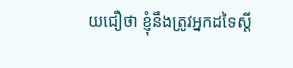យជឿថា ខ្ញុំនឹងត្រូវអ្នកដទៃស្ដី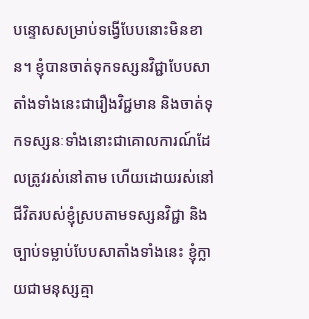បន្ទោសសម្រាប់ទង្វើបែបនោះមិនខាន។ ខ្ញុំបានចាត់ទុកទស្សនវិជ្ជាបែបសាតាំងទាំងនេះជារឿងវិជ្ជមាន និងចាត់ទុកទស្សនៈទាំងនោះជាគោលការណ៍ដែលត្រូវរស់នៅតាម ហើយដោយរស់នៅជីវិតរបស់ខ្ញុំស្របតាមទស្សនវិជ្ជា និងច្បាប់ទម្លាប់បែបសាតាំងទាំងនេះ ខ្ញុំក្លាយជាមនុស្សគ្មា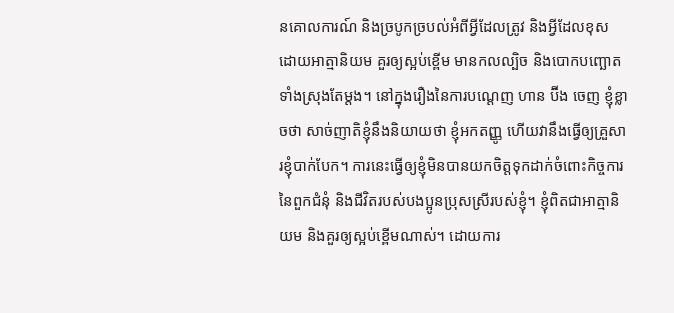នគោលការណ៍ និងច្របូកច្របល់អំពីអ្វីដែលត្រូវ និងអ្វីដែលខុស ដោយអាត្មានិយម គួរឲ្យស្អប់ខ្ពើម មានកលល្បិច និងបោកបញ្ឆោតទាំងស្រុងតែម្ដង។ នៅក្នុងរឿងនៃការបណ្ដេញ ហាន ប៊ីង ចេញ ខ្ញុំខ្លាចថា សាច់ញាតិខ្ញុំនឹងនិយាយថា ខ្ញុំអកតញ្ញូ ហើយវានឹងធ្វើឲ្យគ្រួសារខ្ញុំបាក់បែក។ ការនេះធ្វើឲ្យខ្ញុំមិនបានយកចិត្តទុកដាក់ចំពោះកិច្ចការនៃពួកជំនុំ និងជីវិតរបស់បងប្អូនប្រុសស្រីរបស់ខ្ញុំ។ ខ្ញុំពិតជាអាត្មានិយម និងគួរឲ្យស្អប់ខ្ពើមណាស់។ ដោយការ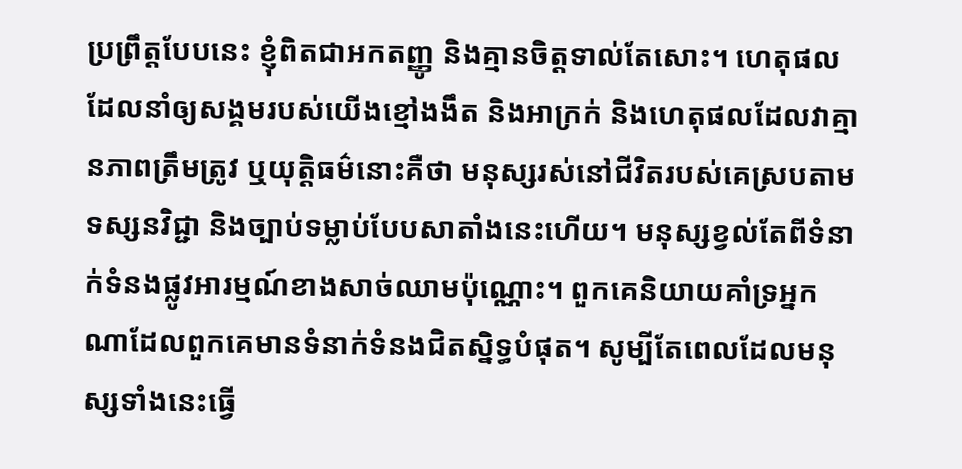ប្រព្រឹត្តបែបនេះ ខ្ញុំពិតជាអកតញ្ញូ និងគ្មានចិត្តទាល់តែសោះ។ ហេតុផលដែលនាំឲ្យសង្គមរបស់យើងខ្មៅងងឹត និងអាក្រក់ និងហេតុផលដែលវាគ្មានភាពត្រឹមត្រូវ ឬយុត្តិធម៌នោះគឺថា មនុស្សរស់នៅជីវិតរបស់គេស្របតាមទស្សនវិជ្ជា និងច្បាប់ទម្លាប់បែបសាតាំងនេះហើយ។ មនុស្សខ្វល់តែពីទំនាក់ទំនងផ្លូវអារម្មណ៍ខាងសាច់ឈាមប៉ុណ្ណោះ។ ពួកគេនិយាយគាំទ្រអ្នកណាដែលពួកគេមានទំនាក់ទំនងជិតស្និទ្ធបំផុត។ សូម្បីតែពេលដែលមនុស្សទាំងនេះធ្វើ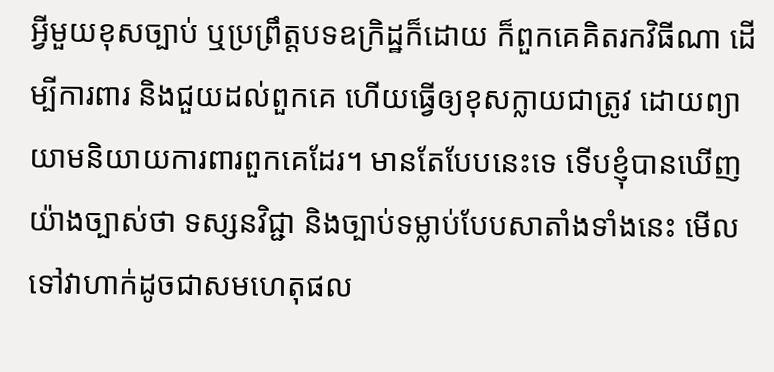អ្វីមួយខុសច្បាប់ ឬប្រព្រឹត្តបទឧក្រិដ្ឋក៏ដោយ ក៏ពួកគេគិតរកវិធីណា ដើម្បីការពារ និងជួយដល់ពួកគេ ហើយធ្វើឲ្យខុសក្លាយជាត្រូវ ដោយព្យាយាមនិយាយការពារពួកគេដែរ។ មានតែបែបនេះទេ ទើបខ្ញុំបានឃើញយ៉ាងច្បាស់ថា ទស្សនវិជ្ជា និងច្បាប់ទម្លាប់បែបសាតាំងទាំងនេះ មើលទៅវាហាក់ដូចជាសមហេតុផល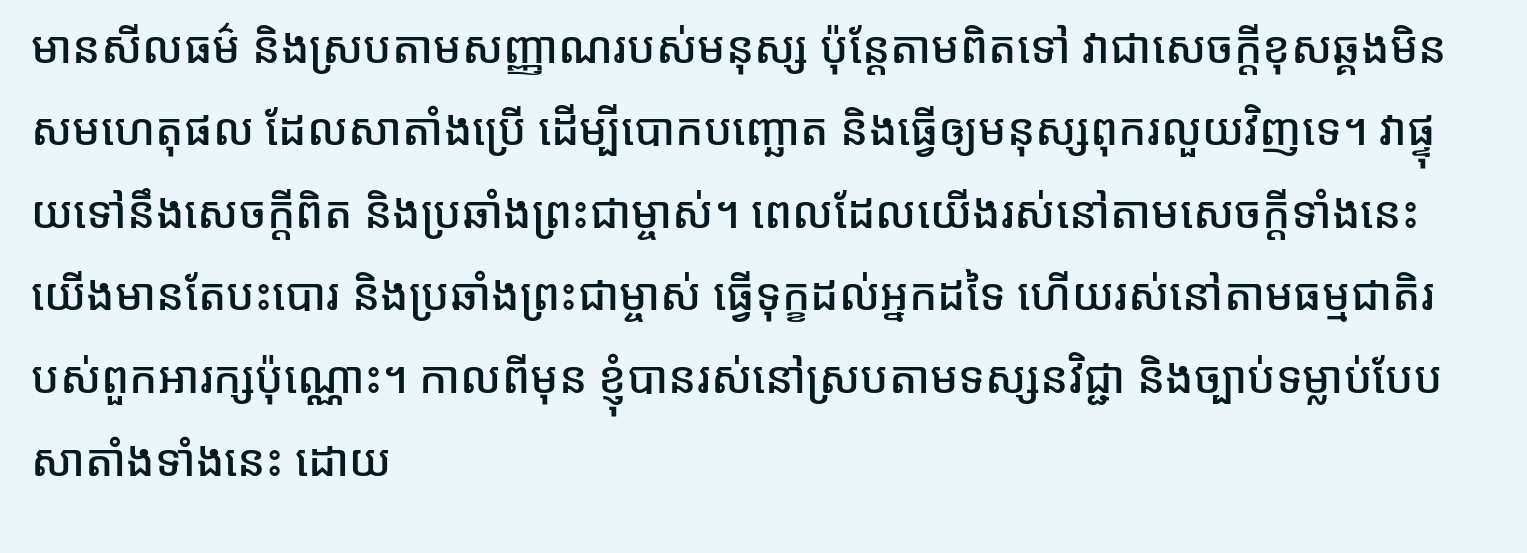មានសីលធម៌ និងស្របតាមសញ្ញាណរបស់មនុស្ស ប៉ុន្តែតាមពិតទៅ វាជាសេចក្តីខុសឆ្គងមិនសមហេតុផល ដែលសាតាំងប្រើ ដើម្បីបោកបញ្ឆោត និងធ្វើឲ្យមនុស្សពុករលួយវិញទេ។ វាផ្ទុយទៅនឹងសេចក្តីពិត និងប្រឆាំងព្រះជាម្ចាស់។ ពេលដែលយើងរស់នៅតាមសេចក្តីទាំងនេះ យើងមានតែបះបោរ និងប្រឆាំងព្រះជាម្ចាស់ ធ្វើទុក្ខដល់អ្នកដទៃ ហើយរស់នៅតាមធម្មជាតិរបស់ពួកអារក្សប៉ុណ្ណោះ។ កាលពីមុន ខ្ញុំបានរស់នៅស្របតាមទស្សនវិជ្ជា និងច្បាប់ទម្លាប់បែបសាតាំងទាំងនេះ ដោយ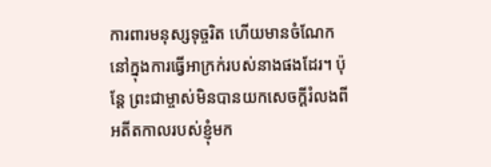ការពារមនុស្សទុច្ចរិត ហើយមានចំណែកនៅក្នុងការធ្វើអាក្រក់របស់នាងផងដែរ។ ប៉ុន្តែ ព្រះជាម្ចាស់មិនបានយកសេចក្តីរំលងពីអតីតកាលរបស់ខ្ញុំមក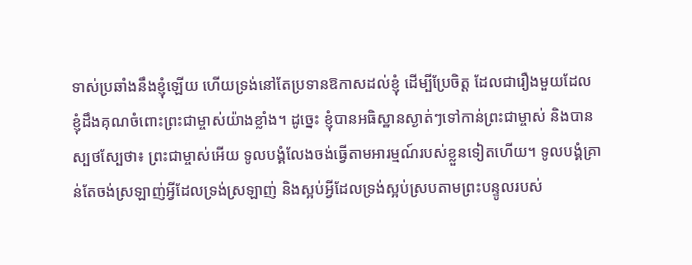ទាស់ប្រឆាំងនឹងខ្ញុំឡើយ ហើយទ្រង់នៅតែប្រទានឱកាសដល់ខ្ញុំ ដើម្បីប្រែចិត្ត ដែលជារឿងមួយដែលខ្ញុំដឹងគុណចំពោះព្រះជាម្ចាស់យ៉ាងខ្លាំង។ ដូច្នេះ ខ្ញុំបានអធិស្ឋានស្ងាត់ៗទៅកាន់ព្រះជាម្ចាស់ និងបានស្បថស្បែថា៖ ព្រះជាម្ចាស់អើយ ទូលបង្គំលែងចង់ធ្វើតាមអារម្មណ៍របស់ខ្លួនទៀតហើយ។ ទូលបង្គំគ្រាន់តែចង់ស្រឡាញ់អ្វីដែលទ្រង់ស្រឡាញ់ និងស្អប់អ្វីដែលទ្រង់ស្អប់ស្របតាមព្រះបន្ទូលរបស់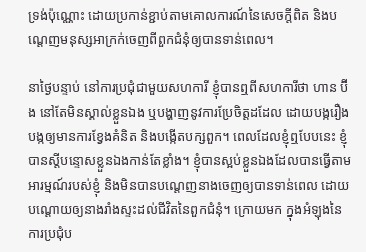ទ្រង់ប៉ុណ្ណោះ ដោយប្រកាន់ខ្ជាប់តាមគោលការណ៍នៃសេចក្តីពិត និងបណ្ដេញមនុស្សអាក្រក់ចេញពីពួកជំនុំឲ្យបានទាន់ពេល។

នាថ្ងៃបន្ទាប់ នៅការប្រជុំជាមួយសហការី ខ្ញុំបានឮពីសហការីថា ហាន ប៊ីង នៅតែមិនស្គាល់ខ្លួនឯង ឬបង្ហាញនូវការប្រែចិត្តដដែល ដោយបង្ករឿង បង្កឲ្យមានការខ្វែងគំនិត និងបង្កើតបក្សពួក។ ពេលដែលខ្ញុំឮបែបនេះ ខ្ញុំបានស្ដីបន្ទោសខ្លួនឯងកាន់តែខ្លាំង។ ខ្ញុំបានស្អប់ខ្លួនឯងដែលបានធ្វើតាមអារម្មណ៍របស់ខ្ញុំ និងមិនបានបណ្ដេញនាងចេញឲ្យបានទាន់ពេល ដោយបណ្ដោយឲ្យនាងរាំងស្ទះដល់ជីវិតនៃពួកជំនុំ។ ក្រោយមក ក្នុងអំឡុងនៃការប្រជុំប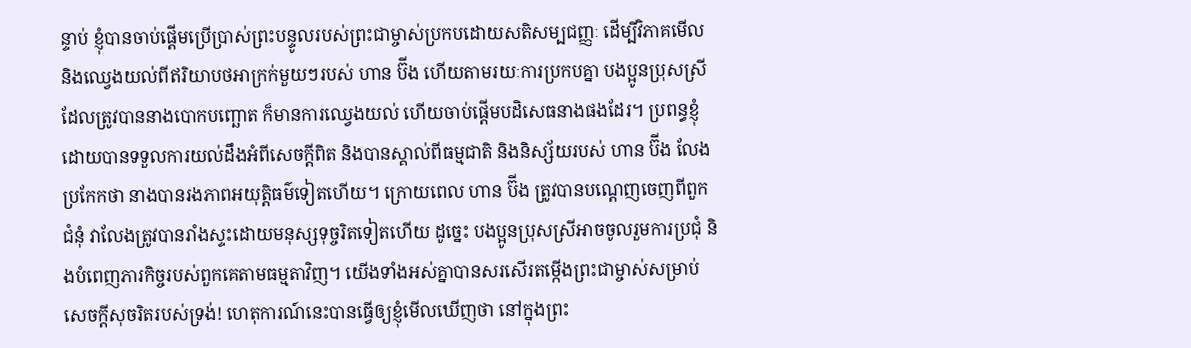ន្ទាប់ ខ្ញុំបានចាប់ផ្ដើមប្រើប្រាស់ព្រះបន្ទូលរបស់ព្រះជាម្ចាស់ប្រកបដោយសតិសម្បជញ្ញៈ ដើម្បីវិភាគមើល និងឈ្វេងយល់ពីឥរិយាបថអាក្រក់មួយៗរបស់ ហាន ប៊ីង ហើយតាមរយៈការប្រកបគ្នា បងប្អូនប្រុសស្រីដែលត្រូវបាននាងបោកបញ្ឆោត ក៏មានការឈ្វេងយល់ ហើយចាប់ផ្ដើមបដិសេធនាងផងដែរ។ ប្រពន្ធខ្ញុំ ដោយបានទទួលការយល់ដឹងអំពីសេចក្ដីពិត និងបានស្គាល់ពីធម្មជាតិ និងនិស្ស័យរបស់ ហាន ប៊ីង លែងប្រកែកថា នាងបានរងភាពអយុត្តិធម៌ទៀតហើយ។ ក្រោយពេល ហាន ប៊ីង ត្រូវបានបណ្ដេញចេញពីពួកជំនុំ វាលែងត្រូវបានរាំងស្ទះដោយមនុស្សទុច្ចរិតទៀតហើយ ដូច្នេះ បងប្អូនប្រុសស្រីអាចចូលរួមការប្រជុំ និងបំពេញភារកិច្ចរបស់ពួកគេតាមធម្មតាវិញ។ យើងទាំងអស់គ្នាបានសរសើរតម្កើងព្រះជាម្ចាស់សម្រាប់សេចក្តីសុចរិតរបស់ទ្រង់! ហេតុការណ៍នេះបានធ្វើឲ្យខ្ញុំមើលឃើញថា នៅក្នុងព្រះ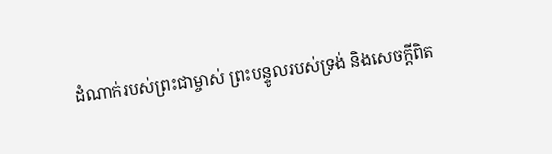ដំណាក់របស់ព្រះជាម្ចាស់ ព្រះបន្ទូលរបស់ទ្រង់ និងសេចក្តីពិត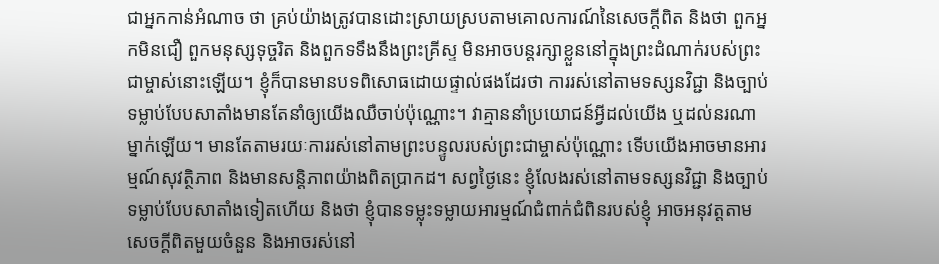ជាអ្នកកាន់អំណាច ថា គ្រប់យ៉ាងត្រូវបានដោះស្រាយស្របតាមគោលការណ៍នៃសេចក្តីពិត និងថា ពួកអ្នកមិនជឿ ពួកមនុស្សទុច្ចរិត និងពួកទទឹងនឹងព្រះគ្រីស្ទ មិនអាចបន្តរក្សាខ្លួននៅក្នុងព្រះដំណាក់របស់ព្រះជាម្ចាស់នោះឡើយ។ ខ្ញុំក៏បានមានបទពិសោធដោយផ្ទាល់ផងដែរថា ការរស់នៅតាមទស្សនវិជ្ជា និងច្បាប់ទម្លាប់បែបសាតាំងមានតែនាំឲ្យយើងឈឺចាប់ប៉ុណ្ណោះ។ វាគ្មាននាំប្រយោជន៍អ្វីដល់យើង ឬដល់នរណាម្នាក់ឡើយ។ មានតែតាមរយៈការរស់នៅតាមព្រះបន្ទូលរបស់ព្រះជាម្ចាស់ប៉ុណ្ណោះ ទើបយើងអាចមានអារម្មណ៍សុវត្ថិភាព និងមានសន្ដិភាពយ៉ាងពិតប្រាកដ។ សព្វថ្ងៃនេះ ខ្ញុំលែងរស់នៅតាមទស្សនវិជ្ជា និងច្បាប់ទម្លាប់បែបសាតាំងទៀតហើយ និងថា ខ្ញុំបានទម្លុះទម្លាយអារម្មណ៍ជំពាក់ជំពិនរបស់ខ្ញុំ អាចអនុវត្តតាមសេចក្តីពិតមួយចំនួន និងអាចរស់នៅ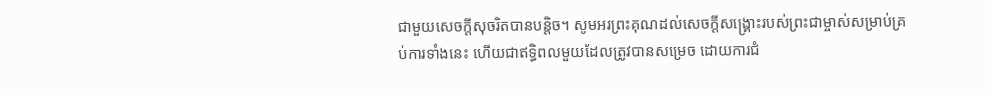ជាមួយសេចក្តីសុចរិតបានបន្ដិច។ សូមអរព្រះគុណដល់សេចក្តីសង្រ្គោះរបស់ព្រះជាម្ចាស់សម្រាប់គ្រប់ការទាំងនេះ ហើយជាឥទ្ធិពលមួយដែលត្រូវបានសម្រេច ដោយការជំ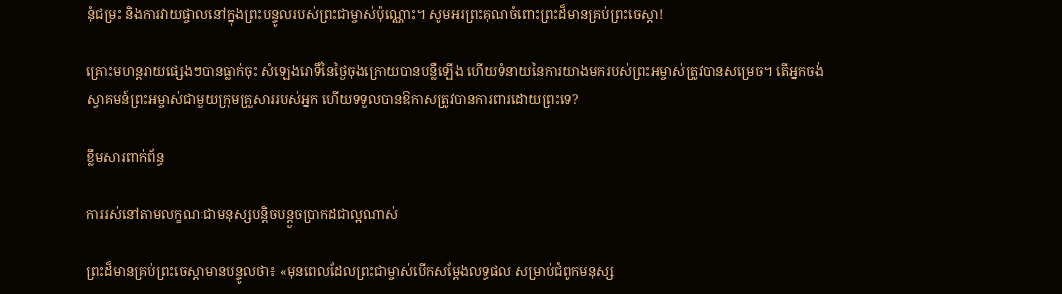នុំជម្រះ និងការវាយផ្ចាលនៅក្នុងព្រះបន្ទូលរបស់ព្រះជាម្ចាស់ប៉ុណ្ណោះ។ សូមអរព្រះគុណចំពោះព្រះដ៏មានគ្រប់ព្រះចេស្ដា!

គ្រោះមហន្តរាយផ្សេងៗបានធ្លាក់ចុះ សំឡេងរោទិ៍នៃថ្ងៃចុងក្រោយបានបន្លឺឡើង ហើយទំនាយនៃការយាងមករបស់ព្រះអម្ចាស់ត្រូវបានសម្រេច។ តើអ្នកចង់ស្វាគមន៍ព្រះអម្ចាស់ជាមួយក្រុមគ្រួសាររបស់អ្នក ហើយទទួលបានឱកាសត្រូវបានការពារដោយព្រះទេ?

ខ្លឹមសារពាក់ព័ន្ធ

ការរស់នៅតាមលក្ខណៈជាមនុស្សបន្តិចបន្ដួចប្រាកដជាល្អណាស់

ព្រះដ៏មានគ្រប់ព្រះចេស្ដាមានបន្ទូលថា៖ «មុនពេលដែលព្រះជាម្ចាស់បើកសម្ដែងលទ្ធផល សម្រាប់ជំពូកមនុស្ស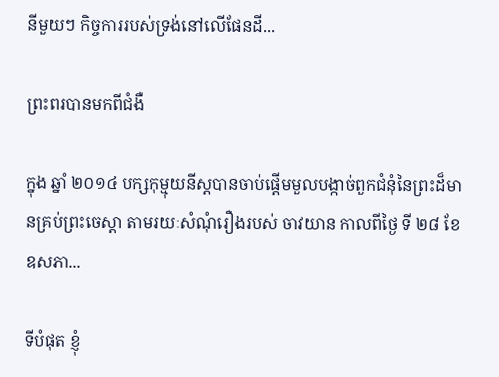នីមួយៗ កិច្ចការរបស់ទ្រង់នៅលើផែនដី...

ព្រះពរបានមកពីជំងឺ

ក្នុង ឆ្នាំ ២០១៤ បក្សកុម្មុយនីស្តបានចាប់ផ្តើមមួលបង្កាច់ពួកជំនុំនៃព្រះដ៏មានគ្រប់ព្រះចេស្តា តាមរយៈសំណុំរឿងរបស់ ចាវយាន កាលពីថ្ងៃ ទី ២៨ ខែ ឧសភា...

ទីបំផុត ខ្ញុំ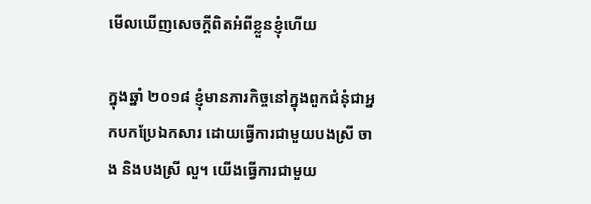មើលឃើញសេចក្តីពិតអំពីខ្លួនខ្ញុំហើយ

ក្នុងឆ្នាំ ២០១៨ ខ្ញុំមានភារកិច្ចនៅក្នុងពួកជំនុំជាអ្នកបកប្រែឯកសារ ដោយធ្វើការជាមួយបងស្រី ចាង និងបងស្រី លួ។ យើងធ្វើការជាមួយ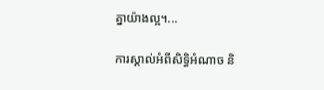គ្នាយ៉ាងល្អ។...

ការស្គាល់អំពីសិទ្ធិអំណាច និ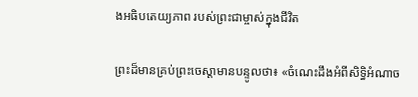ងអធិបតេយ្យភាព របស់ព្រះជាម្ចាស់ក្នុងជីវិត

ព្រះដ៏មានគ្រប់ព្រះចេស្ដាមានបន្ទូលថា៖ «ចំណេះដឹងអំពីសិទ្ធិអំណាច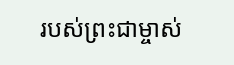របស់ព្រះជាម្ចាស់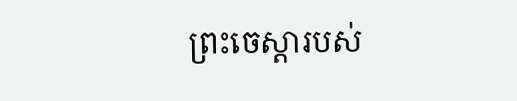ព្រះចេស្ដារបស់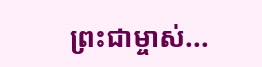ព្រះជាម្ចាស់...